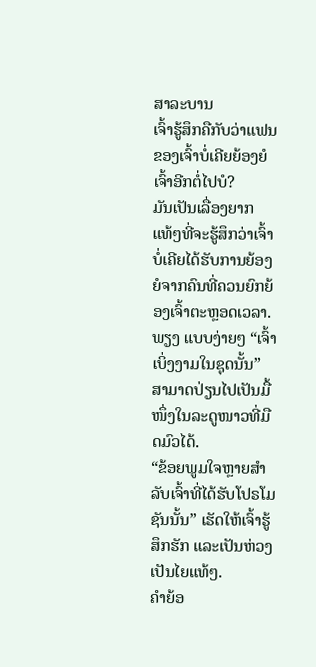ສາລະບານ
ເຈົ້າຮູ້ສຶກຄືກັບວ່າແຟນຂອງເຈົ້າບໍ່ເຄີຍຍ້ອງຍໍເຈົ້າອີກຕໍ່ໄປບໍ?
ມັນເປັນເລື່ອງຍາກແທ້ໆທີ່ຈະຮູ້ສຶກວ່າເຈົ້າບໍ່ເຄີຍໄດ້ຮັບການຍ້ອງຍໍຈາກຄົນທີ່ຄວນຍົກຍ້ອງເຈົ້າຕະຫຼອດເວລາ.
ພຽງ ແບບງ່າຍໆ “ເຈົ້າເບິ່ງງາມໃນຊຸດນັ້ນ” ສາມາດປ່ຽນໄປເປັນມື້ໜຶ່ງໃນລະດູໜາວທີ່ມືດມົວໄດ້.
“ຂ້ອຍພູມໃຈຫຼາຍສຳລັບເຈົ້າທີ່ໄດ້ຮັບໂປຣໂມຊັນນັ້ນ” ເຮັດໃຫ້ເຈົ້າຮູ້ສຶກຮັກ ແລະເປັນຫ່ວງເປັນໄຍແທ້ໆ.
ຄຳຍ້ອ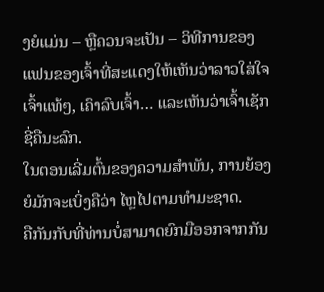ງຍໍແມ່ນ – ຫຼືຄວນຈະເປັນ – ວິທີການຂອງແຟນຂອງເຈົ້າທີ່ສະແດງໃຫ້ເຫັນວ່າລາວໃສ່ໃຈເຈົ້າແທ້ໆ, ເຄົາລົບເຈົ້າ… ແລະເຫັນວ່າເຈົ້າເຊັກຊີ່ຄືນະລົກ.
ໃນຕອນເລີ່ມຕົ້ນຂອງຄວາມສຳພັນ, ການຍ້ອງຍໍມັກຈະເບິ່ງຄືວ່າ ໄຫຼໄປຕາມທໍາມະຊາດ.
ຄືກັນກັບທີ່ທ່ານບໍ່ສາມາດຍົກມືອອກຈາກກັນ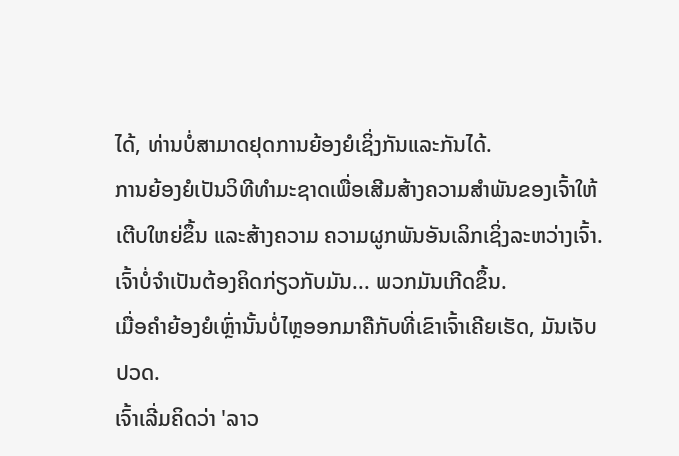ໄດ້, ທ່ານບໍ່ສາມາດຢຸດການຍ້ອງຍໍເຊິ່ງກັນແລະກັນໄດ້.
ການຍ້ອງຍໍເປັນວິທີທໍາມະຊາດເພື່ອເສີມສ້າງຄວາມສຳພັນຂອງເຈົ້າໃຫ້ເຕີບໃຫຍ່ຂຶ້ນ ແລະສ້າງຄວາມ ຄວາມຜູກພັນອັນເລິກເຊິ່ງລະຫວ່າງເຈົ້າ.
ເຈົ້າບໍ່ຈຳເປັນຕ້ອງຄິດກ່ຽວກັບມັນ... ພວກມັນເກີດຂຶ້ນ.
ເມື່ອຄຳຍ້ອງຍໍເຫຼົ່ານັ້ນບໍ່ໄຫຼອອກມາຄືກັບທີ່ເຂົາເຈົ້າເຄີຍເຮັດ, ມັນເຈັບປວດ.
ເຈົ້າເລີ່ມຄິດວ່າ 'ລາວ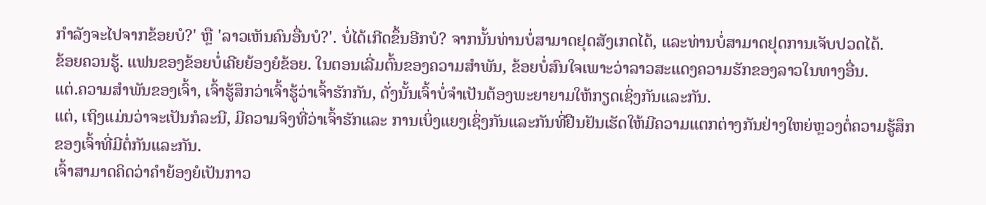ກຳລັງຈະໄປຈາກຂ້ອຍບໍ?' ຫຼື 'ລາວເຫັນຄົນອື່ນບໍ?'. ບໍ່ໄດ້ເກີດຂຶ້ນອີກບໍ? ຈາກນັ້ນທ່ານບໍ່ສາມາດຢຸດສັງເກດໄດ້, ແລະທ່ານບໍ່ສາມາດຢຸດການເຈັບປວດໄດ້.
ຂ້ອຍຄວນຮູ້. ແຟນຂອງຂ້ອຍບໍ່ເຄີຍຍ້ອງຍໍຂ້ອຍ. ໃນຕອນເລີ່ມຕົ້ນຂອງຄວາມສໍາພັນ, ຂ້ອຍບໍ່ສົນໃຈເພາະວ່າລາວສະແດງຄວາມຮັກຂອງລາວໃນທາງອື່ນ.
ແຕ່.ຄວາມສໍາພັນຂອງເຈົ້າ, ເຈົ້າຮູ້ສຶກວ່າເຈົ້າຮູ້ວ່າເຈົ້າຮັກກັນ, ດັ່ງນັ້ນເຈົ້າບໍ່ຈໍາເປັນຕ້ອງພະຍາຍາມໃຫ້ກຽດເຊິ່ງກັນແລະກັນ.
ແຕ່, ເຖິງແມ່ນວ່າຈະເປັນກໍລະນີ, ມີຄວາມຈິງທີ່ວ່າເຈົ້າຮັກແລະ ການເບິ່ງແຍງເຊິ່ງກັນແລະກັນທີ່ຢືນຢັນເຮັດໃຫ້ມີຄວາມແຕກຕ່າງກັນຢ່າງໃຫຍ່ຫຼວງຕໍ່ຄວາມຮູ້ສຶກຂອງເຈົ້າທີ່ມີຕໍ່ກັນແລະກັນ.
ເຈົ້າສາມາດຄິດວ່າຄຳຍ້ອງຍໍເປັນກາວ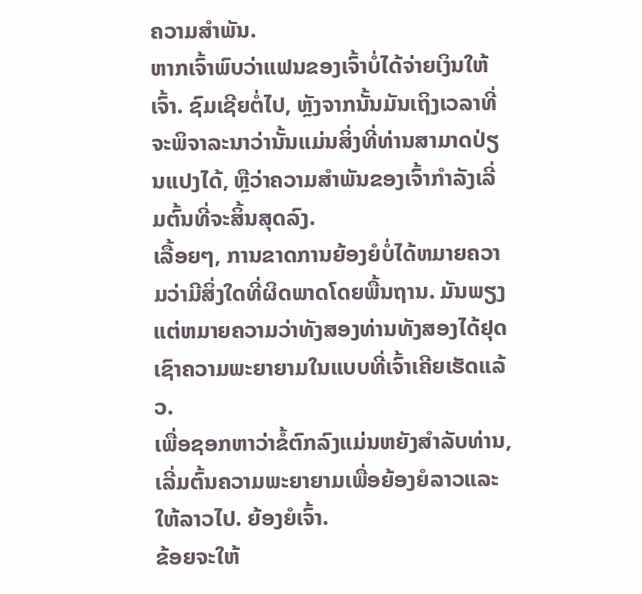ຄວາມສຳພັນ.
ຫາກເຈົ້າພົບວ່າແຟນຂອງເຈົ້າບໍ່ໄດ້ຈ່າຍເງິນໃຫ້ເຈົ້າ. ຊົມເຊີຍຕໍ່ໄປ, ຫຼັງຈາກນັ້ນມັນເຖິງເວລາທີ່ຈະພິຈາລະນາວ່ານັ້ນແມ່ນສິ່ງທີ່ທ່ານສາມາດປ່ຽນແປງໄດ້, ຫຼືວ່າຄວາມສໍາພັນຂອງເຈົ້າກໍາລັງເລີ່ມຕົ້ນທີ່ຈະສິ້ນສຸດລົງ.
ເລື້ອຍໆ, ການຂາດການຍ້ອງຍໍບໍ່ໄດ້ຫມາຍຄວາມວ່າມີສິ່ງໃດທີ່ຜິດພາດໂດຍພື້ນຖານ. ມັນພຽງແຕ່ຫມາຍຄວາມວ່າທັງສອງທ່ານທັງສອງໄດ້ຢຸດເຊົາຄວາມພະຍາຍາມໃນແບບທີ່ເຈົ້າເຄີຍເຮັດແລ້ວ.
ເພື່ອຊອກຫາວ່າຂໍ້ຕົກລົງແມ່ນຫຍັງສໍາລັບທ່ານ, ເລີ່ມຕົ້ນຄວາມພະຍາຍາມເພື່ອຍ້ອງຍໍລາວແລະໃຫ້ລາວໄປ. ຍ້ອງຍໍເຈົ້າ.
ຂ້ອຍຈະໃຫ້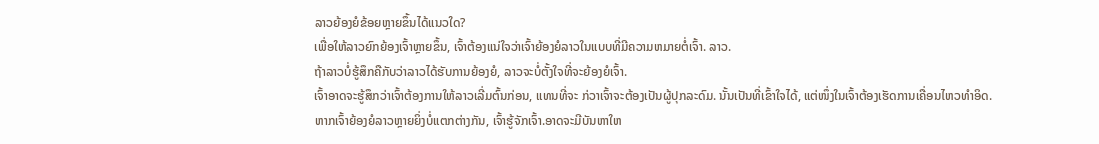ລາວຍ້ອງຍໍຂ້ອຍຫຼາຍຂຶ້ນໄດ້ແນວໃດ?
ເພື່ອໃຫ້ລາວຍົກຍ້ອງເຈົ້າຫຼາຍຂຶ້ນ, ເຈົ້າຕ້ອງແນ່ໃຈວ່າເຈົ້າຍ້ອງຍໍລາວໃນແບບທີ່ມີຄວາມຫມາຍຕໍ່ເຈົ້າ. ລາວ.
ຖ້າລາວບໍ່ຮູ້ສຶກຄືກັບວ່າລາວໄດ້ຮັບການຍ້ອງຍໍ, ລາວຈະບໍ່ຕັ້ງໃຈທີ່ຈະຍ້ອງຍໍເຈົ້າ.
ເຈົ້າອາດຈະຮູ້ສຶກວ່າເຈົ້າຕ້ອງການໃຫ້ລາວເລີ່ມຕົ້ນກ່ອນ, ແທນທີ່ຈະ ກ່ວາເຈົ້າຈະຕ້ອງເປັນຜູ້ປຸກລະດົມ. ນັ້ນເປັນທີ່ເຂົ້າໃຈໄດ້, ແຕ່ໜຶ່ງໃນເຈົ້າຕ້ອງເຮັດການເຄື່ອນໄຫວທຳອິດ.
ຫາກເຈົ້າຍ້ອງຍໍລາວຫຼາຍຍິ່ງບໍ່ແຕກຕ່າງກັນ, ເຈົ້າຮູ້ຈັກເຈົ້າ.ອາດຈະມີບັນຫາໃຫ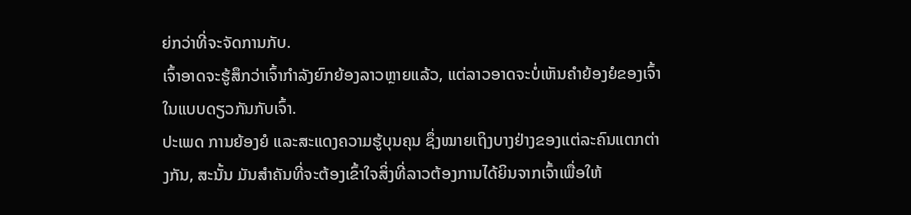ຍ່ກວ່າທີ່ຈະຈັດການກັບ.
ເຈົ້າອາດຈະຮູ້ສຶກວ່າເຈົ້າກໍາລັງຍົກຍ້ອງລາວຫຼາຍແລ້ວ, ແຕ່ລາວອາດຈະບໍ່ເຫັນຄໍາຍ້ອງຍໍຂອງເຈົ້າໃນແບບດຽວກັນກັບເຈົ້າ.
ປະເພດ ການຍ້ອງຍໍ ແລະສະແດງຄວາມຮູ້ບຸນຄຸນ ຊຶ່ງໝາຍເຖິງບາງຢ່າງຂອງແຕ່ລະຄົນແຕກຕ່າງກັນ, ສະນັ້ນ ມັນສຳຄັນທີ່ຈະຕ້ອງເຂົ້າໃຈສິ່ງທີ່ລາວຕ້ອງການໄດ້ຍິນຈາກເຈົ້າເພື່ອໃຫ້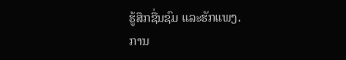ຮູ້ສຶກຊື່ນຊົມ ແລະຮັກແພງ.
ການ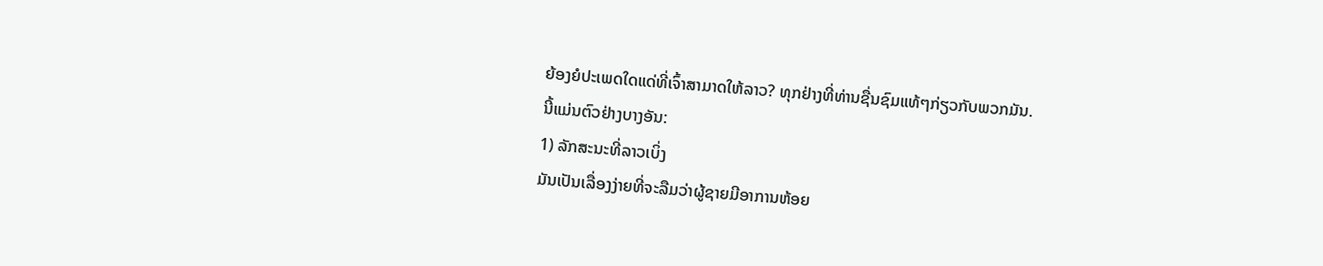ຍ້ອງຍໍປະເພດໃດແດ່ທີ່ເຈົ້າສາມາດໃຫ້ລາວ? ທຸກຢ່າງທີ່ທ່ານຊື່ນຊົມແທ້ໆກ່ຽວກັບພວກມັນ.
ນີ້ແມ່ນຕົວຢ່າງບາງອັນ:
1) ລັກສະນະທີ່ລາວເບິ່ງ
ມັນເປັນເລື່ອງງ່າຍທີ່ຈະລືມວ່າຜູ້ຊາຍມີອາການຫ້ອຍ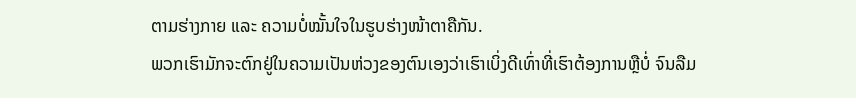ຕາມຮ່າງກາຍ ແລະ ຄວາມບໍ່ໝັ້ນໃຈໃນຮູບຮ່າງໜ້າຕາຄືກັນ.
ພວກເຮົາມັກຈະຕົກຢູ່ໃນຄວາມເປັນຫ່ວງຂອງຕົນເອງວ່າເຮົາເບິ່ງດີເທົ່າທີ່ເຮົາຕ້ອງການຫຼືບໍ່ ຈົນລືມ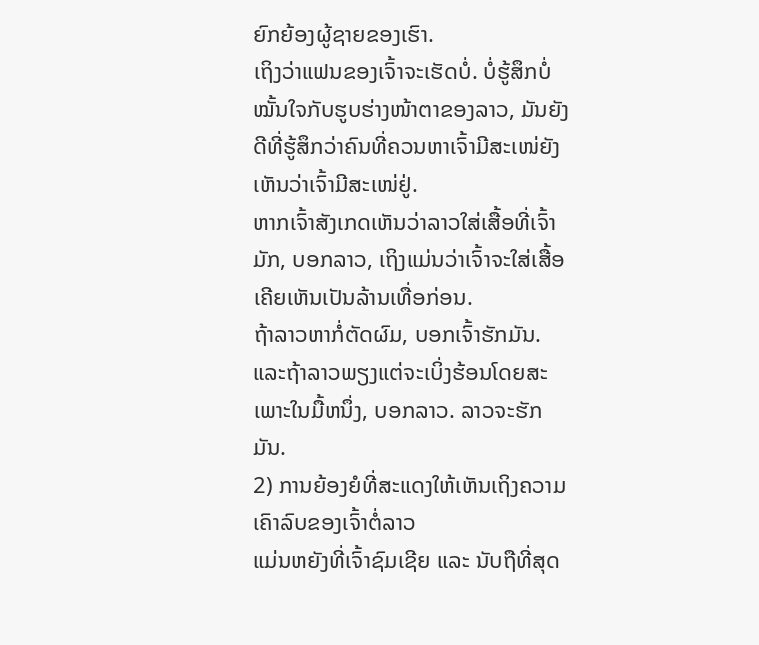ຍົກຍ້ອງຜູ້ຊາຍຂອງເຮົາ.
ເຖິງວ່າແຟນຂອງເຈົ້າຈະເຮັດບໍ່. ບໍ່ຮູ້ສຶກບໍ່ໝັ້ນໃຈກັບຮູບຮ່າງໜ້າຕາຂອງລາວ, ມັນຍັງດີທີ່ຮູ້ສຶກວ່າຄົນທີ່ຄວນຫາເຈົ້າມີສະເໜ່ຍັງເຫັນວ່າເຈົ້າມີສະເໜ່ຢູ່.
ຫາກເຈົ້າສັງເກດເຫັນວ່າລາວໃສ່ເສື້ອທີ່ເຈົ້າມັກ, ບອກລາວ, ເຖິງແມ່ນວ່າເຈົ້າຈະໃສ່ເສື້ອ ເຄີຍເຫັນເປັນລ້ານເທື່ອກ່ອນ.
ຖ້າລາວຫາກໍ່ຕັດຜົມ, ບອກເຈົ້າຮັກມັນ. ແລະຖ້າລາວພຽງແຕ່ຈະເບິ່ງຮ້ອນໂດຍສະເພາະໃນມື້ຫນຶ່ງ, ບອກລາວ. ລາວຈະຮັກມັນ.
2) ການຍ້ອງຍໍທີ່ສະແດງໃຫ້ເຫັນເຖິງຄວາມເຄົາລົບຂອງເຈົ້າຕໍ່ລາວ
ແມ່ນຫຍັງທີ່ເຈົ້າຊົມເຊີຍ ແລະ ນັບຖືທີ່ສຸດ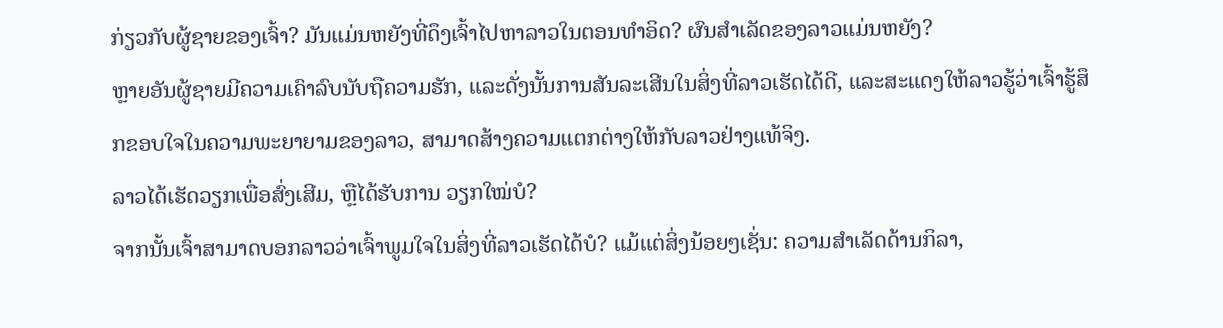ກ່ຽວກັບຜູ້ຊາຍຂອງເຈົ້າ? ມັນແມ່ນຫຍັງທີ່ດຶງເຈົ້າໄປຫາລາວໃນຕອນທໍາອິດ? ຜົນສຳເລັດຂອງລາວແມ່ນຫຍັງ?
ຫຼາຍອັນຜູ້ຊາຍມີຄວາມເຄົາລົບນັບຖືຄວາມຮັກ, ແລະດັ່ງນັ້ນການສັນລະເສີນໃນສິ່ງທີ່ລາວເຮັດໄດ້ດີ, ແລະສະແດງໃຫ້ລາວຮູ້ວ່າເຈົ້າຮູ້ສຶກຂອບໃຈໃນຄວາມພະຍາຍາມຂອງລາວ, ສາມາດສ້າງຄວາມແຕກຕ່າງໃຫ້ກັບລາວຢ່າງແທ້ຈິງ.
ລາວໄດ້ເຮັດວຽກເພື່ອສົ່ງເສີມ, ຫຼືໄດ້ຮັບການ ວຽກໃໝ່ບໍ?
ຈາກນັ້ນເຈົ້າສາມາດບອກລາວວ່າເຈົ້າພູມໃຈໃນສິ່ງທີ່ລາວເຮັດໄດ້ບໍ? ແມ້ແຕ່ສິ່ງນ້ອຍໆເຊັ່ນ: ຄວາມສຳເລັດດ້ານກິລາ,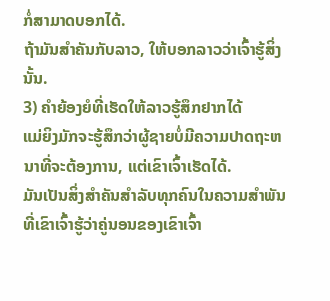ກໍ່ສາມາດບອກໄດ້.
ຖ້າມັນສຳຄັນກັບລາວ, ໃຫ້ບອກລາວວ່າເຈົ້າຮູ້ສິ່ງນັ້ນ.
3) ຄຳຍ້ອງຍໍທີ່ເຮັດໃຫ້ລາວຮູ້ສຶກຢາກໄດ້
ແມ່ຍິງມັກຈະຮູ້ສຶກວ່າຜູ້ຊາຍບໍ່ມີຄວາມປາດຖະຫນາທີ່ຈະຕ້ອງການ, ແຕ່ເຂົາເຈົ້າເຮັດໄດ້.
ມັນເປັນສິ່ງສໍາຄັນສໍາລັບທຸກຄົນໃນຄວາມສໍາພັນທີ່ເຂົາເຈົ້າຮູ້ວ່າຄູ່ນອນຂອງເຂົາເຈົ້າ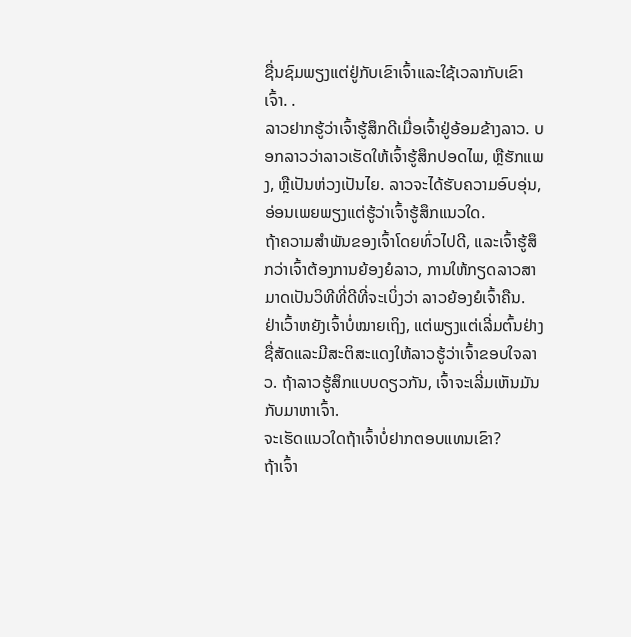ຊື່ນຊົມພຽງແຕ່ຢູ່ກັບເຂົາເຈົ້າແລະໃຊ້ເວລາກັບເຂົາເຈົ້າ. .
ລາວຢາກຮູ້ວ່າເຈົ້າຮູ້ສຶກດີເມື່ອເຈົ້າຢູ່ອ້ອມຂ້າງລາວ. ບອກລາວວ່າລາວເຮັດໃຫ້ເຈົ້າຮູ້ສຶກປອດໄພ, ຫຼືຮັກແພງ, ຫຼືເປັນຫ່ວງເປັນໄຍ. ລາວຈະໄດ້ຮັບຄວາມອົບອຸ່ນ, ອ່ອນເພຍພຽງແຕ່ຮູ້ວ່າເຈົ້າຮູ້ສຶກແນວໃດ.
ຖ້າຄວາມສໍາພັນຂອງເຈົ້າໂດຍທົ່ວໄປດີ, ແລະເຈົ້າຮູ້ສຶກວ່າເຈົ້າຕ້ອງການຍ້ອງຍໍລາວ, ການໃຫ້ກຽດລາວສາມາດເປັນວິທີທີ່ດີທີ່ຈະເບິ່ງວ່າ ລາວຍ້ອງຍໍເຈົ້າຄືນ.
ຢ່າເວົ້າຫຍັງເຈົ້າບໍ່ໝາຍເຖິງ, ແຕ່ພຽງແຕ່ເລີ່ມຕົ້ນຢ່າງຊື່ສັດແລະມີສະຕິສະແດງໃຫ້ລາວຮູ້ວ່າເຈົ້າຂອບໃຈລາວ. ຖ້າລາວຮູ້ສຶກແບບດຽວກັນ, ເຈົ້າຈະເລີ່ມເຫັນມັນກັບມາຫາເຈົ້າ.
ຈະເຮັດແນວໃດຖ້າເຈົ້າບໍ່ຢາກຕອບແທນເຂົາ?
ຖ້າເຈົ້າ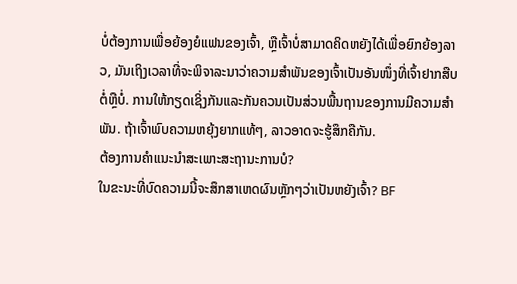ບໍ່ຕ້ອງການເພື່ອຍ້ອງຍໍແຟນຂອງເຈົ້າ, ຫຼືເຈົ້າບໍ່ສາມາດຄິດຫຍັງໄດ້ເພື່ອຍົກຍ້ອງລາວ, ມັນເຖິງເວລາທີ່ຈະພິຈາລະນາວ່າຄວາມສຳພັນຂອງເຈົ້າເປັນອັນໜຶ່ງທີ່ເຈົ້າຢາກສືບຕໍ່ຫຼືບໍ່. ການໃຫ້ກຽດເຊິ່ງກັນແລະກັນຄວນເປັນສ່ວນພື້ນຖານຂອງການມີຄວາມສໍາພັນ. ຖ້າເຈົ້າພົບຄວາມຫຍຸ້ງຍາກແທ້ໆ, ລາວອາດຈະຮູ້ສຶກຄືກັນ.
ຕ້ອງການຄຳແນະນຳສະເພາະສະຖານະການບໍ?
ໃນຂະນະທີ່ບົດຄວາມນີ້ຈະສຶກສາເຫດຜົນຫຼັກໆວ່າເປັນຫຍັງເຈົ້າ? BF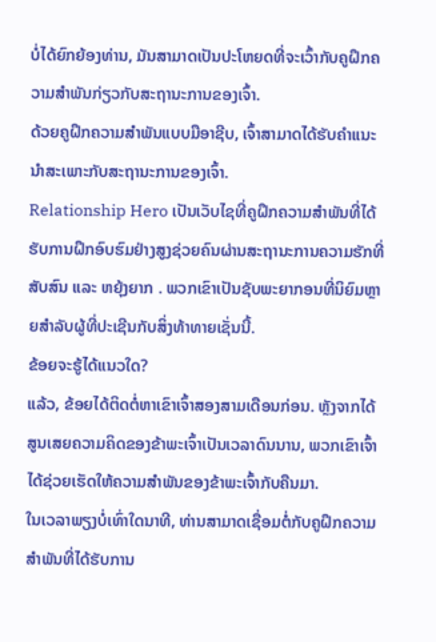ບໍ່ໄດ້ຍົກຍ້ອງທ່ານ, ມັນສາມາດເປັນປະໂຫຍດທີ່ຈະເວົ້າກັບຄູຝຶກຄວາມສຳພັນກ່ຽວກັບສະຖານະການຂອງເຈົ້າ.
ດ້ວຍຄູຝຶກຄວາມສຳພັນແບບມືອາຊີບ, ເຈົ້າສາມາດໄດ້ຮັບຄຳແນະນຳສະເພາະກັບສະຖານະການຂອງເຈົ້າ.
Relationship Hero ເປັນເວັບໄຊທີ່ຄູຝຶກຄວາມສຳພັນທີ່ໄດ້ຮັບການຝຶກອົບຮົມຢ່າງສູງຊ່ວຍຄົນຜ່ານສະຖານະການຄວາມຮັກທີ່ສັບສົນ ແລະ ຫຍຸ້ງຍາກ . ພວກເຂົາເປັນຊັບພະຍາກອນທີ່ນິຍົມຫຼາຍສໍາລັບຜູ້ທີ່ປະເຊີນກັບສິ່ງທ້າທາຍເຊັ່ນນີ້.
ຂ້ອຍຈະຮູ້ໄດ້ແນວໃດ?
ແລ້ວ, ຂ້ອຍໄດ້ຕິດຕໍ່ຫາເຂົາເຈົ້າສອງສາມເດືອນກ່ອນ. ຫຼັງຈາກໄດ້ສູນເສຍຄວາມຄິດຂອງຂ້າພະເຈົ້າເປັນເວລາດົນນານ, ພວກເຂົາເຈົ້າໄດ້ຊ່ວຍເຮັດໃຫ້ຄວາມສໍາພັນຂອງຂ້າພະເຈົ້າກັບຄືນມາ.
ໃນເວລາພຽງບໍ່ເທົ່າໃດນາທີ, ທ່ານສາມາດເຊື່ອມຕໍ່ກັບຄູຝຶກຄວາມສຳພັນທີ່ໄດ້ຮັບການ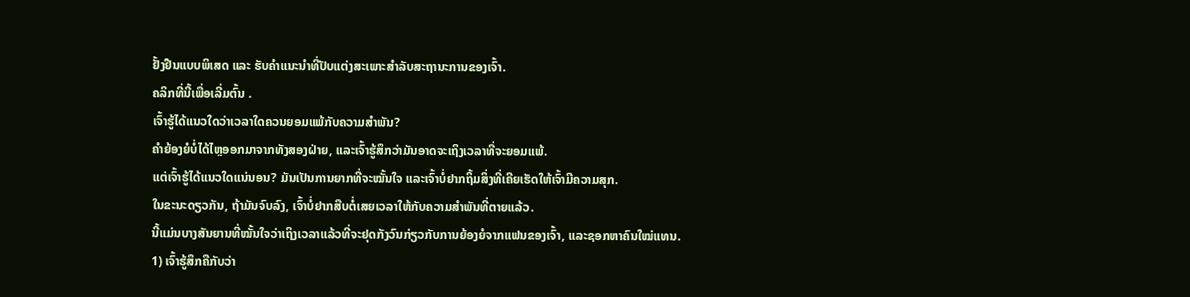ຢັ້ງຢືນແບບພິເສດ ແລະ ຮັບຄຳແນະນຳທີ່ປັບແຕ່ງສະເພາະສຳລັບສະຖານະການຂອງເຈົ້າ.
ຄລິກທີ່ນີ້ເພື່ອເລີ່ມຕົ້ນ .
ເຈົ້າຮູ້ໄດ້ແນວໃດວ່າເວລາໃດຄວນຍອມແພ້ກັບຄວາມສຳພັນ?
ຄຳຍ້ອງຍໍບໍ່ໄດ້ໄຫຼອອກມາຈາກທັງສອງຝ່າຍ, ແລະເຈົ້າຮູ້ສຶກວ່າມັນອາດຈະເຖິງເວລາທີ່ຈະຍອມແພ້.
ແຕ່ເຈົ້າຮູ້ໄດ້ແນວໃດແນ່ນອນ? ມັນເປັນການຍາກທີ່ຈະໝັ້ນໃຈ ແລະເຈົ້າບໍ່ຢາກຖິ້ມສິ່ງທີ່ເຄີຍເຮັດໃຫ້ເຈົ້າມີຄວາມສຸກ.
ໃນຂະນະດຽວກັນ, ຖ້າມັນຈົບລົງ, ເຈົ້າບໍ່ຢາກສືບຕໍ່ເສຍເວລາໃຫ້ກັບຄວາມສຳພັນທີ່ຕາຍແລ້ວ.
ນີ້ແມ່ນບາງສັນຍານທີ່ໝັ້ນໃຈວ່າເຖິງເວລາແລ້ວທີ່ຈະຢຸດກັງວົນກ່ຽວກັບການຍ້ອງຍໍຈາກແຟນຂອງເຈົ້າ, ແລະຊອກຫາຄົນໃໝ່ແທນ.
1) ເຈົ້າຮູ້ສຶກຄືກັບວ່າ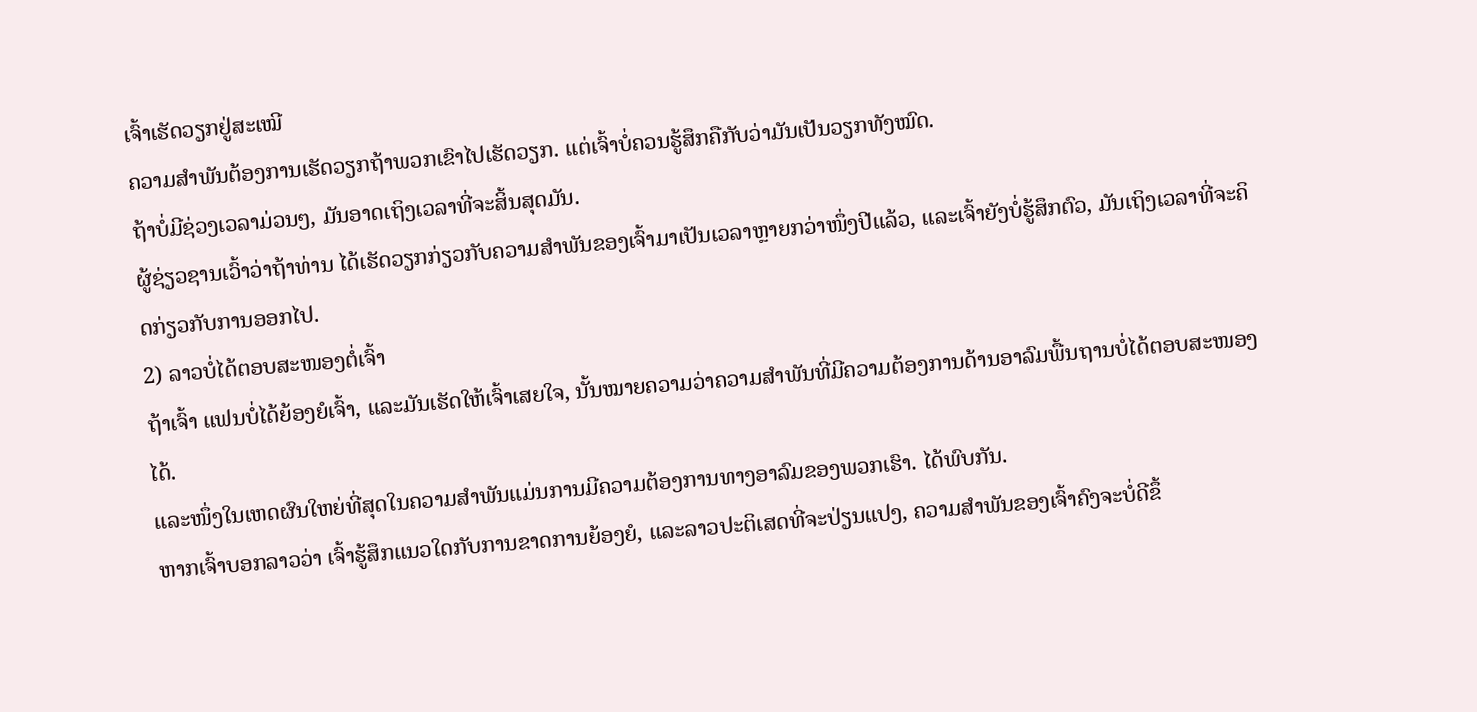ເຈົ້າເຮັດວຽກຢູ່ສະເໝີ
ຄວາມສຳພັນຕ້ອງການເຮັດວຽກຖ້າພວກເຂົາໄປເຮັດວຽກ. ແຕ່ເຈົ້າບໍ່ຄວນຮູ້ສຶກຄືກັບວ່າມັນເປັນວຽກທັງໝົດ.
ຖ້າບໍ່ມີຊ່ວງເວລາມ່ວນໆ, ມັນອາດເຖິງເວລາທີ່ຈະສິ້ນສຸດມັນ.
ຜູ້ຊ່ຽວຊານເວົ້າວ່າຖ້າທ່ານ ໄດ້ເຮັດວຽກກ່ຽວກັບຄວາມສຳພັນຂອງເຈົ້າມາເປັນເວລາຫຼາຍກວ່າໜຶ່ງປີແລ້ວ, ແລະເຈົ້າຍັງບໍ່ຮູ້ສຶກຕົວ, ມັນເຖິງເວລາທີ່ຈະຄິດກ່ຽວກັບການອອກໄປ.
2) ລາວບໍ່ໄດ້ຕອບສະໜອງຕໍ່ເຈົ້າ
ຖ້າເຈົ້າ ແຟນບໍ່ໄດ້ຍ້ອງຍໍເຈົ້າ, ແລະມັນເຮັດໃຫ້ເຈົ້າເສຍໃຈ, ນັ້ນໝາຍຄວາມວ່າຄວາມສຳພັນທີ່ມີຄວາມຕ້ອງການດ້ານອາລົມພື້ນຖານບໍ່ໄດ້ຕອບສະໜອງໄດ້.
ແລະໜຶ່ງໃນເຫດຜົນໃຫຍ່ທີ່ສຸດໃນຄວາມສຳພັນແມ່ນການມີຄວາມຕ້ອງການທາງອາລົມຂອງພວກເຮົາ. ໄດ້ພົບກັນ.
ຫາກເຈົ້າບອກລາວວ່າ ເຈົ້າຮູ້ສຶກແນວໃດກັບການຂາດການຍ້ອງຍໍ, ແລະລາວປະຕິເສດທີ່ຈະປ່ຽນແປງ, ຄວາມສໍາພັນຂອງເຈົ້າຄົງຈະບໍ່ດີຂຶ້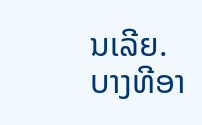ນເລີຍ.
ບາງທີອາ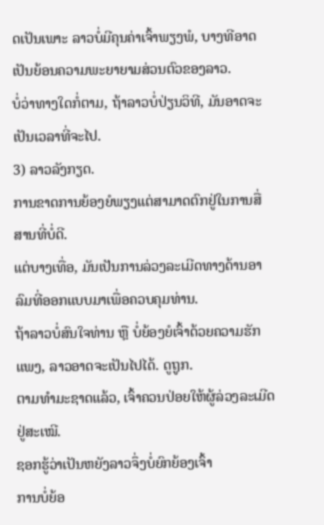ດເປັນເພາະ ລາວບໍ່ມີຄຸນຄ່າເຈົ້າພຽງພໍ, ບາງທີອາດເປັນຍ້ອນຄວາມພະຍາຍາມສ່ວນຕົວຂອງລາວ.
ບໍ່ວ່າທາງໃດກໍ່ຕາມ, ຖ້າລາວບໍ່ປ່ຽນວິທີ, ມັນອາດຈະເປັນເວລາທີ່ຈະໄປ.
3) ລາວລັງກຽດ.
ການຂາດການຍ້ອງຍໍພຽງແຕ່ສາມາດຕົກຢູ່ໃນການສື່ສານທີ່ບໍ່ດີ.
ແຕ່ບາງເທື່ອ, ມັນເປັນການລ່ວງລະເມີດທາງດ້ານອາລົມທີ່ອອກແບບມາເພື່ອຄວບຄຸມທ່ານ.
ຖ້າລາວບໍ່ສົນໃຈທ່ານ ຫຼື ບໍ່ຍ້ອງຍໍເຈົ້າດ້ວຍຄວາມຮັກແພງ, ລາວອາດຈະເປັນໄປໄດ້. ດູຖູກ.
ຕາມທຳມະຊາດແລ້ວ, ເຈົ້າຄວນປ່ອຍໃຫ້ຜູ້ລ່ວງລະເມີດຢູ່ສະເໝີ.
ຊອກຮູ້ວ່າເປັນຫຍັງລາວຈຶ່ງບໍ່ຍົກຍ້ອງເຈົ້າ
ການບໍ່ຍ້ອ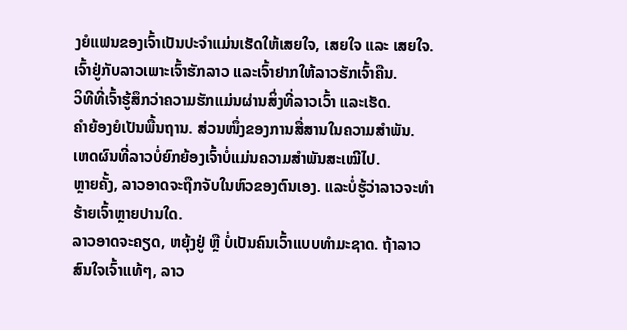ງຍໍແຟນຂອງເຈົ້າເປັນປະຈຳແມ່ນເຮັດໃຫ້ເສຍໃຈ, ເສຍໃຈ ແລະ ເສຍໃຈ. ເຈົ້າຢູ່ກັບລາວເພາະເຈົ້າຮັກລາວ ແລະເຈົ້າຢາກໃຫ້ລາວຮັກເຈົ້າຄືນ.
ວິທີທີ່ເຈົ້າຮູ້ສຶກວ່າຄວາມຮັກແມ່ນຜ່ານສິ່ງທີ່ລາວເວົ້າ ແລະເຮັດ.
ຄຳຍ້ອງຍໍເປັນພື້ນຖານ. ສ່ວນໜຶ່ງຂອງການສື່ສານໃນຄວາມສຳພັນ.
ເຫດຜົນທີ່ລາວບໍ່ຍົກຍ້ອງເຈົ້າບໍ່ແມ່ນຄວາມສຳພັນສະເໝີໄປ.
ຫຼາຍຄັ້ງ, ລາວອາດຈະຖືກຈັບໃນຫົວຂອງຕົນເອງ. ແລະບໍ່ຮູ້ວ່າລາວຈະທຳຮ້າຍເຈົ້າຫຼາຍປານໃດ.
ລາວອາດຈະຄຽດ, ຫຍຸ້ງຢູ່ ຫຼື ບໍ່ເປັນຄົນເວົ້າແບບທຳມະຊາດ. ຖ້າລາວສົນໃຈເຈົ້າແທ້ໆ, ລາວ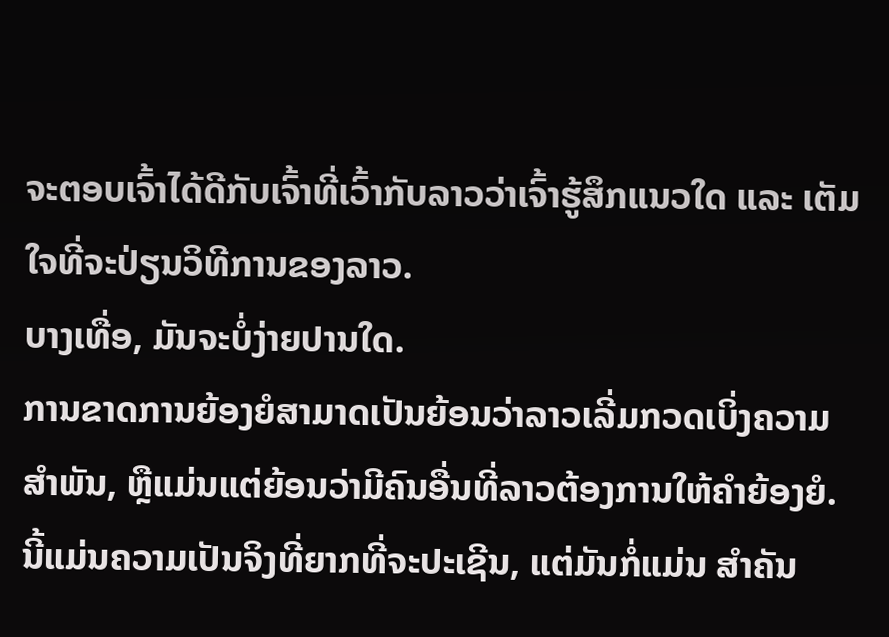ຈະຕອບເຈົ້າໄດ້ດີກັບເຈົ້າທີ່ເວົ້າກັບລາວວ່າເຈົ້າຮູ້ສຶກແນວໃດ ແລະ ເຕັມໃຈທີ່ຈະປ່ຽນວິທີການຂອງລາວ.
ບາງເທື່ອ, ມັນຈະບໍ່ງ່າຍປານໃດ.
ການຂາດການຍ້ອງຍໍສາມາດເປັນຍ້ອນວ່າລາວເລີ່ມກວດເບິ່ງຄວາມສໍາພັນ, ຫຼືແມ່ນແຕ່ຍ້ອນວ່າມີຄົນອື່ນທີ່ລາວຕ້ອງການໃຫ້ຄໍາຍ້ອງຍໍ.
ນີ້ແມ່ນຄວາມເປັນຈິງທີ່ຍາກທີ່ຈະປະເຊີນ, ແຕ່ມັນກໍ່ແມ່ນ ສໍາຄັນ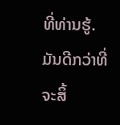ທີ່ທ່ານຮູ້. ມັນດີກວ່າທີ່ຈະສິ້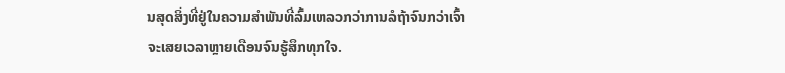ນສຸດສິ່ງທີ່ຢູ່ໃນຄວາມສໍາພັນທີ່ລົ້ມເຫລວກວ່າການລໍຖ້າຈົນກວ່າເຈົ້າຈະເສຍເວລາຫຼາຍເດືອນຈົນຮູ້ສຶກທຸກໃຈ.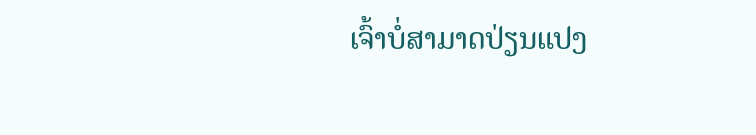ເຈົ້າບໍ່ສາມາດປ່ຽນແປງ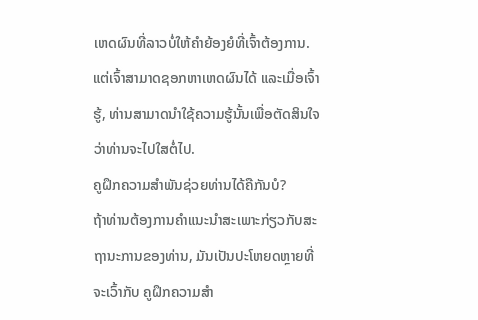ເຫດຜົນທີ່ລາວບໍ່ໃຫ້ຄຳຍ້ອງຍໍທີ່ເຈົ້າຕ້ອງການ.
ແຕ່ເຈົ້າສາມາດຊອກຫາເຫດຜົນໄດ້ ແລະເມື່ອເຈົ້າຮູ້, ທ່ານສາມາດນໍາໃຊ້ຄວາມຮູ້ນັ້ນເພື່ອຕັດສິນໃຈວ່າທ່ານຈະໄປໃສຕໍ່ໄປ.
ຄູຝຶກຄວາມສຳພັນຊ່ວຍທ່ານໄດ້ຄືກັນບໍ?
ຖ້າທ່ານຕ້ອງການຄໍາແນະນໍາສະເພາະກ່ຽວກັບສະຖານະການຂອງທ່ານ, ມັນເປັນປະໂຫຍດຫຼາຍທີ່ຈະເວົ້າກັບ ຄູຝຶກຄວາມສຳ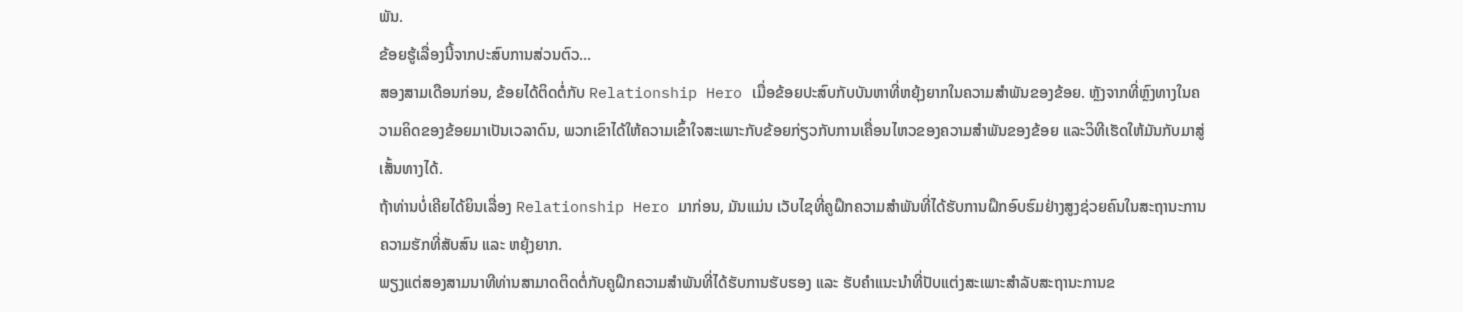ພັນ.
ຂ້ອຍຮູ້ເລື່ອງນີ້ຈາກປະສົບການສ່ວນຕົວ…
ສອງສາມເດືອນກ່ອນ, ຂ້ອຍໄດ້ຕິດຕໍ່ກັບ Relationship Hero ເມື່ອຂ້ອຍປະສົບກັບບັນຫາທີ່ຫຍຸ້ງຍາກໃນຄວາມສຳພັນຂອງຂ້ອຍ. ຫຼັງຈາກທີ່ຫຼົງທາງໃນຄວາມຄິດຂອງຂ້ອຍມາເປັນເວລາດົນ, ພວກເຂົາໄດ້ໃຫ້ຄວາມເຂົ້າໃຈສະເພາະກັບຂ້ອຍກ່ຽວກັບການເຄື່ອນໄຫວຂອງຄວາມສຳພັນຂອງຂ້ອຍ ແລະວິທີເຮັດໃຫ້ມັນກັບມາສູ່ເສັ້ນທາງໄດ້.
ຖ້າທ່ານບໍ່ເຄີຍໄດ້ຍິນເລື່ອງ Relationship Hero ມາກ່ອນ, ມັນແມ່ນ ເວັບໄຊທີ່ຄູຝຶກຄວາມສຳພັນທີ່ໄດ້ຮັບການຝຶກອົບຮົມຢ່າງສູງຊ່ວຍຄົນໃນສະຖານະການຄວາມຮັກທີ່ສັບສົນ ແລະ ຫຍຸ້ງຍາກ.
ພຽງແຕ່ສອງສາມນາທີທ່ານສາມາດຕິດຕໍ່ກັບຄູຝຶກຄວາມສຳພັນທີ່ໄດ້ຮັບການຮັບຮອງ ແລະ ຮັບຄຳແນະນຳທີ່ປັບແຕ່ງສະເພາະສຳລັບສະຖານະການຂ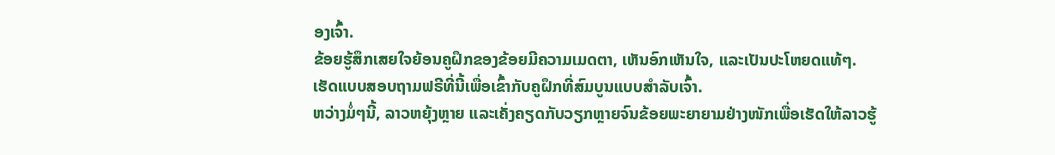ອງເຈົ້າ.
ຂ້ອຍຮູ້ສຶກເສຍໃຈຍ້ອນຄູຝຶກຂອງຂ້ອຍມີຄວາມເມດຕາ, ເຫັນອົກເຫັນໃຈ, ແລະເປັນປະໂຫຍດແທ້ໆ.
ເຮັດແບບສອບຖາມຟຣີທີ່ນີ້ເພື່ອເຂົ້າກັບຄູຝຶກທີ່ສົມບູນແບບສຳລັບເຈົ້າ.
ຫວ່າງມໍ່ໆນີ້, ລາວຫຍຸ້ງຫຼາຍ ແລະເຄັ່ງຄຽດກັບວຽກຫຼາຍຈົນຂ້ອຍພະຍາຍາມຢ່າງໜັກເພື່ອເຮັດໃຫ້ລາວຮູ້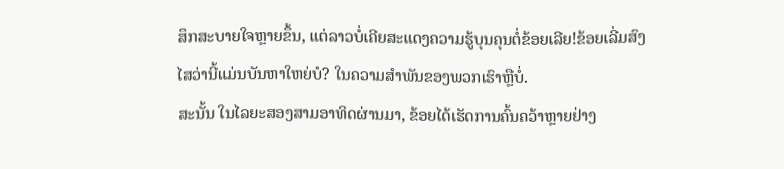ສຶກສະບາຍໃຈຫຼາຍຂຶ້ນ, ແຕ່ລາວບໍ່ເຄີຍສະແດງຄວາມຮູ້ບຸນຄຸນຕໍ່ຂ້ອຍເລີຍ!ຂ້ອຍເລີ່ມສົງໄສວ່ານີ້ແມ່ນບັນຫາໃຫຍ່ບໍ? ໃນຄວາມສຳພັນຂອງພວກເຮົາຫຼືບໍ່.
ສະນັ້ນ ໃນໄລຍະສອງສາມອາທິດຜ່ານມາ, ຂ້ອຍໄດ້ເຮັດການຄົ້ນຄວ້າຫຼາຍຢ່າງ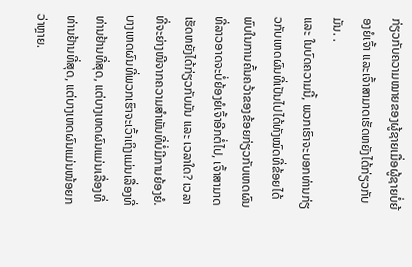ກ່ຽວກັບຄວາມໝາຍຂອງຜູ້ຊາຍເມື່ອຜູ້ຊາຍບໍ່ຍ້ອງຍໍເຈົ້າ ແລະເຈົ້າສາມາດເຮັດຫຍັງໄດ້ກ່ຽວກັບມັນ. .
ແລະ ໃນບົດຄວາມນີ້, ພວກເຮົາຈະບອກທ່ານກ່ຽວກັບເຫດຜົນທີ່ເປັນໄປໄດ້ທັງໝົດທີ່ຂ້ອຍໄດ້ພົບໃນການຄົ້ນຄວ້າຂອງຂ້ອຍກ່ຽວກັບເຫດຜົນທີ່ລາວອາດຈະບໍ່ຍ້ອງຍໍເຈົ້າອີກຕໍ່ໄປ, ເຈົ້າສາມາດເຮັດຫຍັງໄດ້ກ່ຽວກັບມັນ ແລະ ເວລາໃດ? ເວລາທີ່ຈະຍ່າງໜີຈາກຄວາມສຳພັນທີ່ບໍ່ມີການຍ້ອງຍໍ.
ບາງເຫດຜົນທີ່ພວກເຮົາຈະເວົ້າເຖິງແມ່ນເລື່ອງທີ່ທ່ານຢ້ານທີ່ສຸດ, ແຕ່ບາງເຫດຜົນແມ່ນເລື່ອງທີ່ທ່ານຢ້ານທີ່ສຸດ, ແຕ່ບາງເຫດຜົນແມ່ນໜ້ອຍກວ່າຫຼາຍ.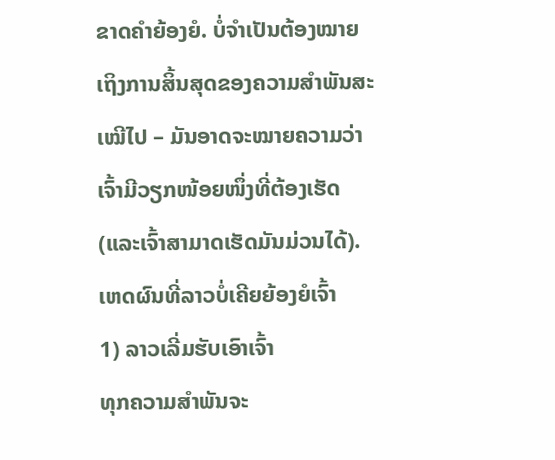ຂາດຄຳຍ້ອງຍໍ. ບໍ່ຈຳເປັນຕ້ອງໝາຍເຖິງການສິ້ນສຸດຂອງຄວາມສຳພັນສະເໝີໄປ – ມັນອາດຈະໝາຍຄວາມວ່າເຈົ້າມີວຽກໜ້ອຍໜຶ່ງທີ່ຕ້ອງເຮັດ (ແລະເຈົ້າສາມາດເຮັດມັນມ່ວນໄດ້).
ເຫດຜົນທີ່ລາວບໍ່ເຄີຍຍ້ອງຍໍເຈົ້າ
1) ລາວເລີ່ມຮັບເອົາເຈົ້າ
ທຸກຄວາມສຳພັນຈະ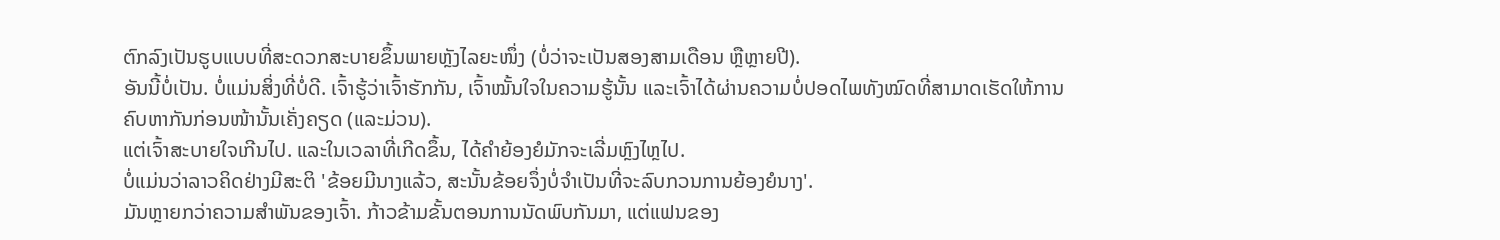ຕົກລົງເປັນຮູບແບບທີ່ສະດວກສະບາຍຂຶ້ນພາຍຫຼັງໄລຍະໜຶ່ງ (ບໍ່ວ່າຈະເປັນສອງສາມເດືອນ ຫຼືຫຼາຍປີ).
ອັນນີ້ບໍ່ເປັນ. ບໍ່ແມ່ນສິ່ງທີ່ບໍ່ດີ. ເຈົ້າຮູ້ວ່າເຈົ້າຮັກກັນ, ເຈົ້າໝັ້ນໃຈໃນຄວາມຮູ້ນັ້ນ ແລະເຈົ້າໄດ້ຜ່ານຄວາມບໍ່ປອດໄພທັງໝົດທີ່ສາມາດເຮັດໃຫ້ການຄົບຫາກັນກ່ອນໜ້ານັ້ນເຄັ່ງຄຽດ (ແລະມ່ວນ).
ແຕ່ເຈົ້າສະບາຍໃຈເກີນໄປ. ແລະໃນເວລາທີ່ເກີດຂຶ້ນ, ໄດ້ຄຳຍ້ອງຍໍມັກຈະເລີ່ມຫຼົງໄຫຼໄປ.
ບໍ່ແມ່ນວ່າລາວຄິດຢ່າງມີສະຕິ 'ຂ້ອຍມີນາງແລ້ວ, ສະນັ້ນຂ້ອຍຈຶ່ງບໍ່ຈຳເປັນທີ່ຈະລົບກວນການຍ້ອງຍໍນາງ'.
ມັນຫຼາຍກວ່າຄວາມສຳພັນຂອງເຈົ້າ. ກ້າວຂ້າມຂັ້ນຕອນການນັດພົບກັນມາ, ແຕ່ແຟນຂອງ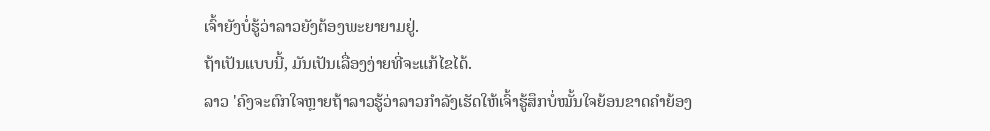ເຈົ້າຍັງບໍ່ຮູ້ວ່າລາວຍັງຕ້ອງພະຍາຍາມຢູ່.
ຖ້າເປັນແບບນີ້, ມັນເປັນເລື່ອງງ່າຍທີ່ຈະແກ້ໄຂໄດ້.
ລາວ 'ຄົງຈະຕົກໃຈຫຼາຍຖ້າລາວຮູ້ວ່າລາວກຳລັງເຮັດໃຫ້ເຈົ້າຮູ້ສຶກບໍ່ໝັ້ນໃຈຍ້ອນຂາດຄຳຍ້ອງ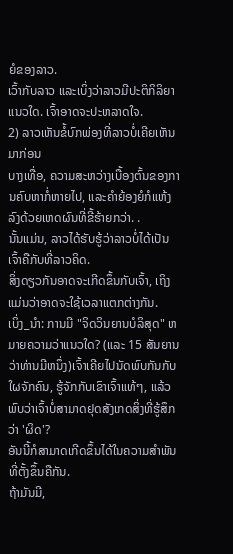ຍໍຂອງລາວ.
ເວົ້າກັບລາວ ແລະເບິ່ງວ່າລາວມີປະຕິກິລິຍາແນວໃດ. ເຈົ້າອາດຈະປະຫລາດໃຈ.
2) ລາວເຫັນຂໍ້ບົກພ່ອງທີ່ລາວບໍ່ເຄີຍເຫັນມາກ່ອນ
ບາງເທື່ອ, ຄວາມສະຫວ່າງເບື້ອງຕົ້ນຂອງການຄົບຫາກໍ່ຫາຍໄປ, ແລະຄໍາຍ້ອງຍໍກໍແຫ້ງລົງດ້ວຍເຫດຜົນທີ່ຂີ້ຮ້າຍກວ່າ. .
ນັ້ນແມ່ນ, ລາວໄດ້ຮັບຮູ້ວ່າລາວບໍ່ໄດ້ເປັນເຈົ້າຄືກັບທີ່ລາວຄິດ.
ສິ່ງດຽວກັນອາດຈະເກີດຂຶ້ນກັບເຈົ້າ, ເຖິງແມ່ນວ່າອາດຈະໃຊ້ເວລາແຕກຕ່າງກັນ.
ເບິ່ງ_ນຳ: ການມີ "ຈິດວິນຍານບໍລິສຸດ" ຫມາຍຄວາມວ່າແນວໃດ? (ແລະ 15 ສັນຍານວ່າທ່ານມີຫນຶ່ງ)ເຈົ້າເຄີຍໄປນັດພົບກັນກັບໃຜຈັກຄົນ, ຮູ້ຈັກກັບເຂົາເຈົ້າແທ້ໆ, ແລ້ວພົບວ່າເຈົ້າບໍ່ສາມາດຢຸດສັງເກດສິ່ງທີ່ຮູ້ສຶກວ່າ 'ຜິດ'?
ອັນນີ້ກໍສາມາດເກີດຂຶ້ນໄດ້ໃນຄວາມສຳພັນທີ່ຕັ້ງຂຶ້ນຄືກັນ.
ຖ້າມັນມີ,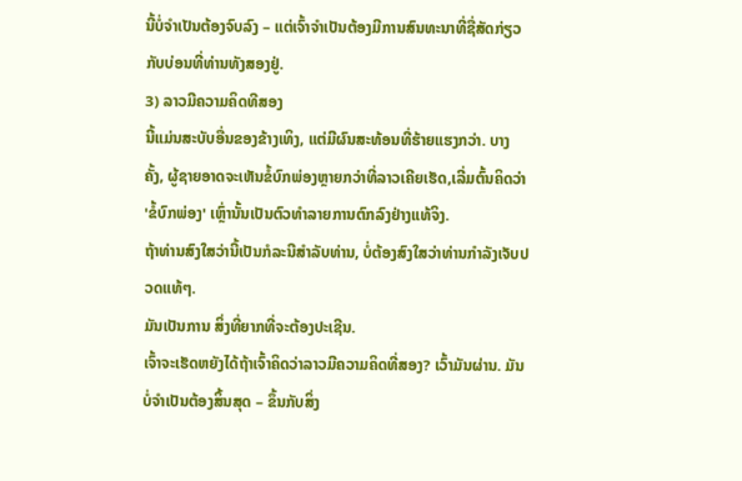ນີ້ບໍ່ຈຳເປັນຕ້ອງຈົບລົງ – ແຕ່ເຈົ້າຈໍາເປັນຕ້ອງມີການສົນທະນາທີ່ຊື່ສັດກ່ຽວກັບບ່ອນທີ່ທ່ານທັງສອງຢູ່.
3) ລາວມີຄວາມຄິດທີສອງ
ນີ້ແມ່ນສະບັບອື່ນຂອງຂ້າງເທິງ, ແຕ່ມີຜົນສະທ້ອນທີ່ຮ້າຍແຮງກວ່າ. ບາງຄັ້ງ, ຜູ້ຊາຍອາດຈະເຫັນຂໍ້ບົກພ່ອງຫຼາຍກວ່າທີ່ລາວເຄີຍເຮັດ,ເລີ່ມຕົ້ນຄິດວ່າ 'ຂໍ້ບົກພ່ອງ' ເຫຼົ່ານັ້ນເປັນຕົວທໍາລາຍການຕົກລົງຢ່າງແທ້ຈິງ.
ຖ້າທ່ານສົງໃສວ່ານີ້ເປັນກໍລະນີສໍາລັບທ່ານ, ບໍ່ຕ້ອງສົງໃສວ່າທ່ານກໍາລັງເຈັບປວດແທ້ໆ.
ມັນເປັນການ ສິ່ງທີ່ຍາກທີ່ຈະຕ້ອງປະເຊີນ.
ເຈົ້າຈະເຮັດຫຍັງໄດ້ຖ້າເຈົ້າຄິດວ່າລາວມີຄວາມຄິດທີ່ສອງ? ເວົ້າມັນຜ່ານ. ມັນບໍ່ຈໍາເປັນຕ້ອງສິ້ນສຸດ – ຂຶ້ນກັບສິ່ງ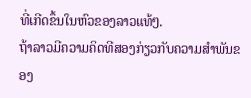ທີ່ເກີດຂຶ້ນໃນຫົວຂອງລາວແທ້ໆ.
ຖ້າລາວມີຄວາມຄິດທີສອງກ່ຽວກັບຄວາມສໍາພັນຂອງ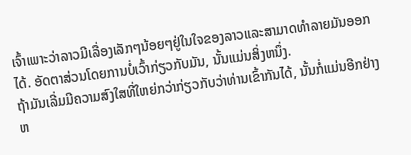ເຈົ້າເພາະວ່າລາວມີເລື່ອງເລັກໆນ້ອຍໆຢູ່ໃນໃຈຂອງລາວແລະສາມາດທໍາລາຍມັນອອກໄດ້. ອັດຕາສ່ວນໂດຍການບໍ່ເວົ້າກ່ຽວກັບມັນ, ນັ້ນແມ່ນສິ່ງຫນຶ່ງ.
ຖ້າມັນເລີ່ມມີຄວາມສົງໃສທີ່ໃຫຍ່ກວ່າກ່ຽວກັບວ່າທ່ານເຂົ້າກັນໄດ້, ນັ້ນກໍ່ແມ່ນອີກຢ່າງຫ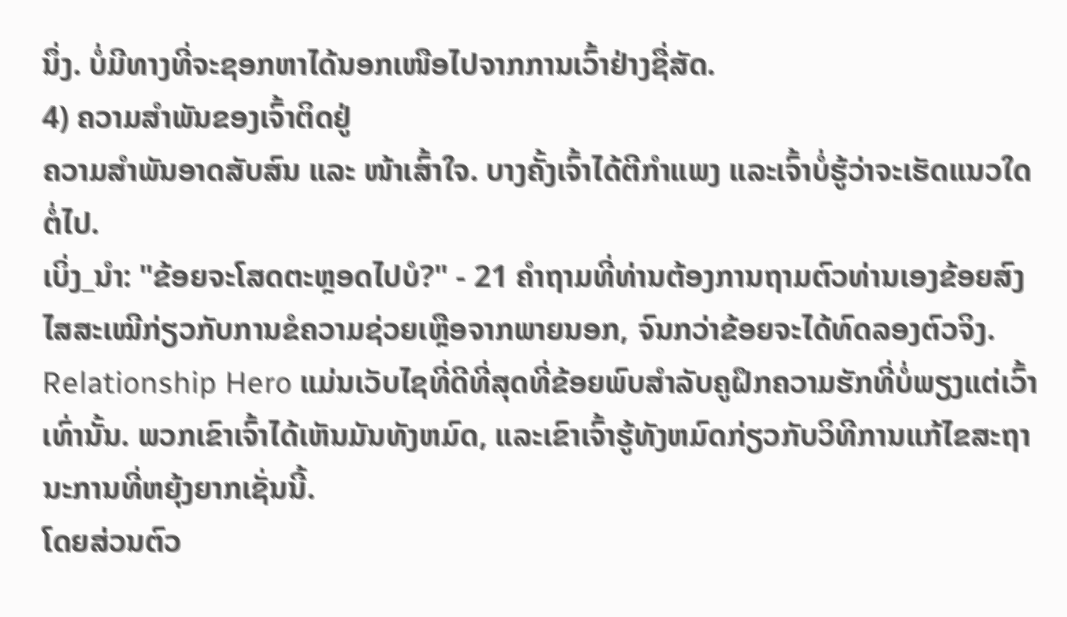ນຶ່ງ. ບໍ່ມີທາງທີ່ຈະຊອກຫາໄດ້ນອກເໜືອໄປຈາກການເວົ້າຢ່າງຊື່ສັດ.
4) ຄວາມສຳພັນຂອງເຈົ້າຕິດຢູ່
ຄວາມສຳພັນອາດສັບສົນ ແລະ ໜ້າເສົ້າໃຈ. ບາງຄັ້ງເຈົ້າໄດ້ຕີກຳແພງ ແລະເຈົ້າບໍ່ຮູ້ວ່າຈະເຮັດແນວໃດຕໍ່ໄປ.
ເບິ່ງ_ນຳ: "ຂ້ອຍຈະໂສດຕະຫຼອດໄປບໍ?" - 21 ຄໍາຖາມທີ່ທ່ານຕ້ອງການຖາມຕົວທ່ານເອງຂ້ອຍສົງໄສສະເໝີກ່ຽວກັບການຂໍຄວາມຊ່ວຍເຫຼືອຈາກພາຍນອກ, ຈົນກວ່າຂ້ອຍຈະໄດ້ທົດລອງຕົວຈິງ.
Relationship Hero ແມ່ນເວັບໄຊທີ່ດີທີ່ສຸດທີ່ຂ້ອຍພົບສຳລັບຄູຝຶກຄວາມຮັກທີ່ບໍ່ພຽງແຕ່ເວົ້າເທົ່ານັ້ນ. ພວກເຂົາເຈົ້າໄດ້ເຫັນມັນທັງຫມົດ, ແລະເຂົາເຈົ້າຮູ້ທັງຫມົດກ່ຽວກັບວິທີການແກ້ໄຂສະຖານະການທີ່ຫຍຸ້ງຍາກເຊັ່ນນີ້.
ໂດຍສ່ວນຕົວ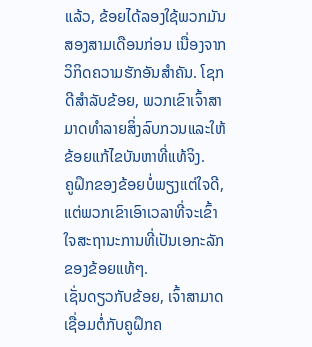ແລ້ວ, ຂ້ອຍໄດ້ລອງໃຊ້ພວກມັນສອງສາມເດືອນກ່ອນ ເນື່ອງຈາກວິກິດຄວາມຮັກອັນສຳຄັນ. ໂຊກດີສໍາລັບຂ້ອຍ, ພວກເຂົາເຈົ້າສາມາດທໍາລາຍສິ່ງລົບກວນແລະໃຫ້ຂ້ອຍແກ້ໄຂບັນຫາທີ່ແທ້ຈິງ.
ຄູຝຶກຂອງຂ້ອຍບໍ່ພຽງແຕ່ໃຈດີ, ແຕ່ພວກເຂົາເອົາເວລາທີ່ຈະເຂົ້າໃຈສະຖານະການທີ່ເປັນເອກະລັກຂອງຂ້ອຍແທ້ໆ.
ເຊັ່ນດຽວກັບຂ້ອຍ, ເຈົ້າສາມາດເຊື່ອມຕໍ່ກັບຄູຝຶກຄ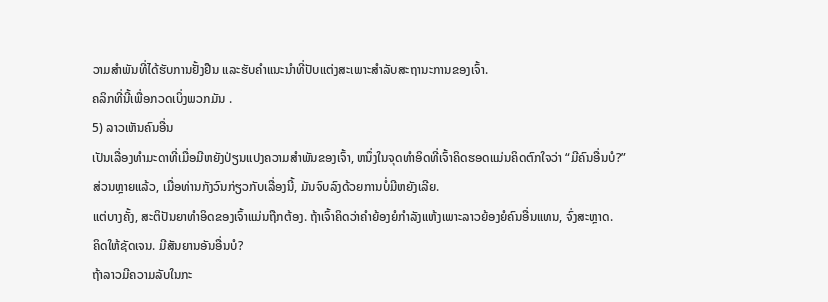ວາມສຳພັນທີ່ໄດ້ຮັບການຢັ້ງຢືນ ແລະຮັບຄຳແນະນຳທີ່ປັບແຕ່ງສະເພາະສຳລັບສະຖານະການຂອງເຈົ້າ.
ຄລິກທີ່ນີ້ເພື່ອກວດເບິ່ງພວກມັນ .
5) ລາວເຫັນຄົນອື່ນ
ເປັນເລື່ອງທຳມະດາທີ່ເມື່ອມີຫຍັງປ່ຽນແປງຄວາມສຳພັນຂອງເຈົ້າ, ຫນຶ່ງໃນຈຸດທຳອິດທີ່ເຈົ້າຄິດຮອດແມ່ນຄິດຕົກໃຈວ່າ “ມີຄົນອື່ນບໍ?”
ສ່ວນຫຼາຍແລ້ວ, ເມື່ອທ່ານກັງວົນກ່ຽວກັບເລື່ອງນີ້, ມັນຈົບລົງດ້ວຍການບໍ່ມີຫຍັງເລີຍ.
ແຕ່ບາງຄັ້ງ, ສະຕິປັນຍາທຳອິດຂອງເຈົ້າແມ່ນຖືກຕ້ອງ. ຖ້າເຈົ້າຄິດວ່າຄຳຍ້ອງຍໍກຳລັງແຫ້ງເພາະລາວຍ້ອງຍໍຄົນອື່ນແທນ, ຈົ່ງສະຫຼາດ.
ຄິດໃຫ້ຊັດເຈນ. ມີສັນຍານອັນອື່ນບໍ?
ຖ້າລາວມີຄວາມລັບໃນກະ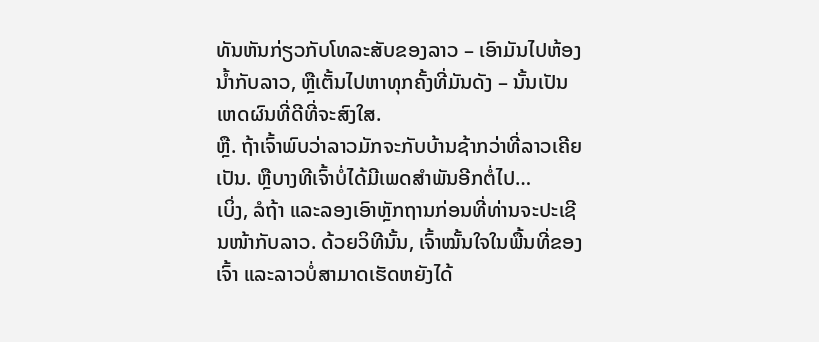ທັນຫັນກ່ຽວກັບໂທລະສັບຂອງລາວ – ເອົາມັນໄປຫ້ອງນ້ຳກັບລາວ, ຫຼືເຕັ້ນໄປຫາທຸກຄັ້ງທີ່ມັນດັງ – ນັ້ນເປັນເຫດຜົນທີ່ດີທີ່ຈະສົງໃສ.
ຫຼື. ຖ້າເຈົ້າພົບວ່າລາວມັກຈະກັບບ້ານຊ້າກວ່າທີ່ລາວເຄີຍເປັນ. ຫຼືບາງທີເຈົ້າບໍ່ໄດ້ມີເພດສຳພັນອີກຕໍ່ໄປ…
ເບິ່ງ, ລໍຖ້າ ແລະລອງເອົາຫຼັກຖານກ່ອນທີ່ທ່ານຈະປະເຊີນໜ້າກັບລາວ. ດ້ວຍວິທີນັ້ນ, ເຈົ້າໝັ້ນໃຈໃນພື້ນທີ່ຂອງເຈົ້າ ແລະລາວບໍ່ສາມາດເຮັດຫຍັງໄດ້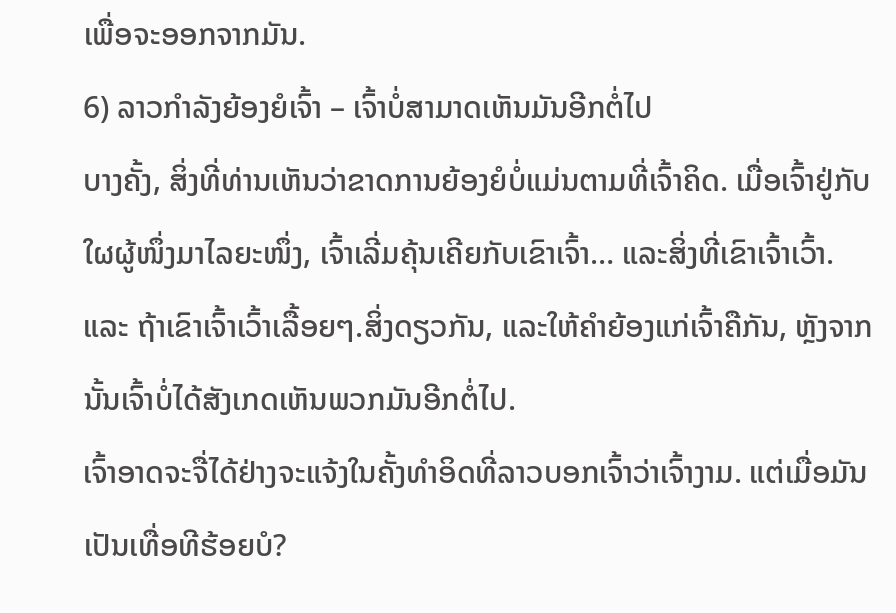ເພື່ອຈະອອກຈາກມັນ.
6) ລາວກຳລັງຍ້ອງຍໍເຈົ້າ – ເຈົ້າບໍ່ສາມາດເຫັນມັນອີກຕໍ່ໄປ
ບາງຄັ້ງ, ສິ່ງທີ່ທ່ານເຫັນວ່າຂາດການຍ້ອງຍໍບໍ່ແມ່ນຕາມທີ່ເຈົ້າຄິດ. ເມື່ອເຈົ້າຢູ່ກັບໃຜຜູ້ໜຶ່ງມາໄລຍະໜຶ່ງ, ເຈົ້າເລີ່ມຄຸ້ນເຄີຍກັບເຂົາເຈົ້າ… ແລະສິ່ງທີ່ເຂົາເຈົ້າເວົ້າ.
ແລະ ຖ້າເຂົາເຈົ້າເວົ້າເລື້ອຍໆ.ສິ່ງດຽວກັນ, ແລະໃຫ້ຄໍາຍ້ອງແກ່ເຈົ້າຄືກັນ, ຫຼັງຈາກນັ້ນເຈົ້າບໍ່ໄດ້ສັງເກດເຫັນພວກມັນອີກຕໍ່ໄປ.
ເຈົ້າອາດຈະຈື່ໄດ້ຢ່າງຈະແຈ້ງໃນຄັ້ງທຳອິດທີ່ລາວບອກເຈົ້າວ່າເຈົ້າງາມ. ແຕ່ເມື່ອມັນເປັນເທື່ອທີຮ້ອຍບໍ?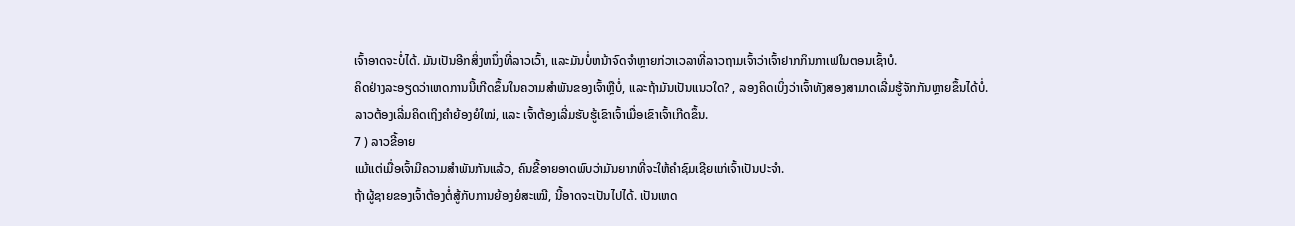ເຈົ້າອາດຈະບໍ່ໄດ້. ມັນເປັນອີກສິ່ງຫນຶ່ງທີ່ລາວເວົ້າ, ແລະມັນບໍ່ຫນ້າຈົດຈໍາຫຼາຍກ່ວາເວລາທີ່ລາວຖາມເຈົ້າວ່າເຈົ້າຢາກກິນກາເຟໃນຕອນເຊົ້າບໍ.
ຄິດຢ່າງລະອຽດວ່າເຫດການນີ້ເກີດຂຶ້ນໃນຄວາມສຳພັນຂອງເຈົ້າຫຼືບໍ່, ແລະຖ້າມັນເປັນແນວໃດ? , ລອງຄິດເບິ່ງວ່າເຈົ້າທັງສອງສາມາດເລີ່ມຮູ້ຈັກກັນຫຼາຍຂຶ້ນໄດ້ບໍ່.
ລາວຕ້ອງເລີ່ມຄິດເຖິງຄຳຍ້ອງຍໍໃໝ່, ແລະ ເຈົ້າຕ້ອງເລີ່ມຮັບຮູ້ເຂົາເຈົ້າເມື່ອເຂົາເຈົ້າເກີດຂຶ້ນ.
7 ) ລາວຂີ້ອາຍ
ແມ້ແຕ່ເມື່ອເຈົ້າມີຄວາມສໍາພັນກັນແລ້ວ, ຄົນຂີ້ອາຍອາດພົບວ່າມັນຍາກທີ່ຈະໃຫ້ຄໍາຊົມເຊີຍແກ່ເຈົ້າເປັນປະຈໍາ.
ຖ້າຜູ້ຊາຍຂອງເຈົ້າຕ້ອງຕໍ່ສູ້ກັບການຍ້ອງຍໍສະເໝີ, ນີ້ອາດຈະເປັນໄປໄດ້. ເປັນເຫດ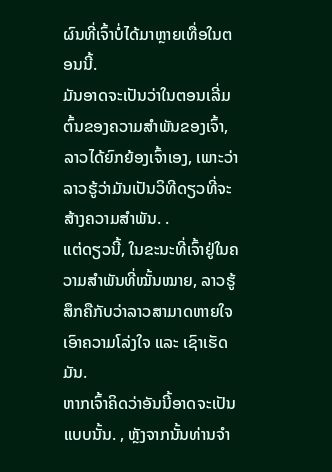ຜົນທີ່ເຈົ້າບໍ່ໄດ້ມາຫຼາຍເທື່ອໃນຕອນນີ້.
ມັນອາດຈະເປັນວ່າໃນຕອນເລີ່ມຕົ້ນຂອງຄວາມສຳພັນຂອງເຈົ້າ, ລາວໄດ້ຍົກຍ້ອງເຈົ້າເອງ, ເພາະວ່າລາວຮູ້ວ່າມັນເປັນວິທີດຽວທີ່ຈະສ້າງຄວາມສໍາພັນ. .
ແຕ່ດຽວນີ້, ໃນຂະນະທີ່ເຈົ້າຢູ່ໃນຄວາມສຳພັນທີ່ໝັ້ນໝາຍ, ລາວຮູ້ສຶກຄືກັບວ່າລາວສາມາດຫາຍໃຈເອົາຄວາມໂລ່ງໃຈ ແລະ ເຊົາເຮັດມັນ.
ຫາກເຈົ້າຄິດວ່າອັນນີ້ອາດຈະເປັນແບບນັ້ນ. , ຫຼັງຈາກນັ້ນທ່ານຈໍາ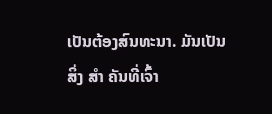ເປັນຕ້ອງສົນທະນາ. ມັນເປັນສິ່ງ ສຳ ຄັນທີ່ເຈົ້າ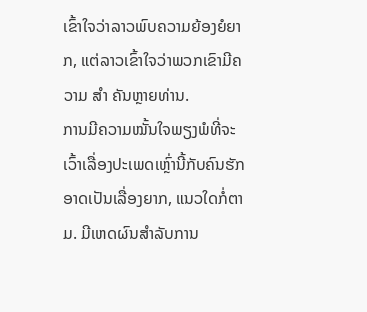ເຂົ້າໃຈວ່າລາວພົບຄວາມຍ້ອງຍໍຍາກ, ແຕ່ລາວເຂົ້າໃຈວ່າພວກເຂົາມີຄວາມ ສຳ ຄັນຫຼາຍທ່ານ.
ການມີຄວາມໝັ້ນໃຈພຽງພໍທີ່ຈະເວົ້າເລື່ອງປະເພດເຫຼົ່ານີ້ກັບຄົນຮັກອາດເປັນເລື່ອງຍາກ, ແນວໃດກໍ່ຕາມ. ມີເຫດຜົນສໍາລັບການ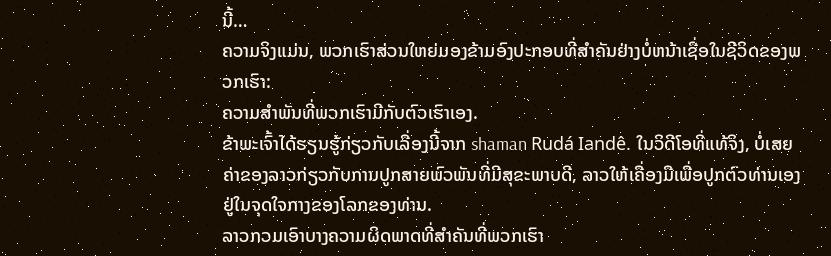ນີ້…
ຄວາມຈິງແມ່ນ, ພວກເຮົາສ່ວນໃຫຍ່ມອງຂ້າມອົງປະກອບທີ່ສໍາຄັນຢ່າງບໍ່ຫນ້າເຊື່ອໃນຊີວິດຂອງພວກເຮົາ:
ຄວາມສໍາພັນທີ່ພວກເຮົາມີກັບຕົວເຮົາເອງ.
ຂ້າພະເຈົ້າໄດ້ຮຽນຮູ້ກ່ຽວກັບເລື່ອງນີ້ຈາກ shaman Rudá Iandê. ໃນວິດີໂອທີ່ແທ້ຈິງ, ບໍ່ເສຍຄ່າຂອງລາວກ່ຽວກັບການປູກສາຍພົວພັນທີ່ມີສຸຂະພາບດີ, ລາວໃຫ້ເຄື່ອງມືເພື່ອປູກຕົວທ່ານເອງຢູ່ໃນຈຸດໃຈກາງຂອງໂລກຂອງທ່ານ.
ລາວກວມເອົາບາງຄວາມຜິດພາດທີ່ສຳຄັນທີ່ພວກເຮົາ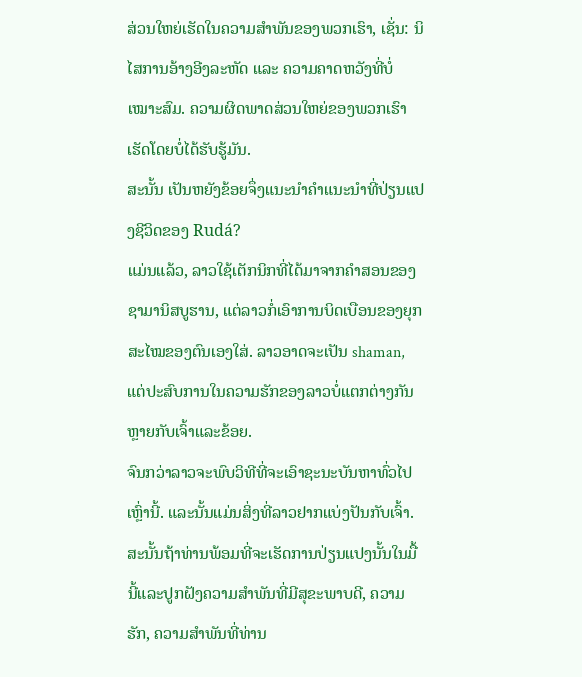ສ່ວນໃຫຍ່ເຮັດໃນຄວາມສຳພັນຂອງພວກເຮົາ, ເຊັ່ນ: ນິໄສການອ້າງອີງລະຫັດ ແລະ ຄວາມຄາດຫວັງທີ່ບໍ່ເໝາະສົມ. ຄວາມຜິດພາດສ່ວນໃຫຍ່ຂອງພວກເຮົາເຮັດໂດຍບໍ່ໄດ້ຮັບຮູ້ມັນ.
ສະນັ້ນ ເປັນຫຍັງຂ້ອຍຈຶ່ງແນະນຳຄຳແນະນຳທີ່ປ່ຽນແປງຊີວິດຂອງ Rudá?
ແມ່ນແລ້ວ, ລາວໃຊ້ເຕັກນິກທີ່ໄດ້ມາຈາກຄໍາສອນຂອງຊາມານິສບູຮານ, ແຕ່ລາວກໍ່ເອົາການບິດເບືອນຂອງຍຸກສະໄໝຂອງຕົນເອງໃສ່. ລາວອາດຈະເປັນ shaman, ແຕ່ປະສົບການໃນຄວາມຮັກຂອງລາວບໍ່ແຕກຕ່າງກັນຫຼາຍກັບເຈົ້າແລະຂ້ອຍ.
ຈົນກວ່າລາວຈະພົບວິທີທີ່ຈະເອົາຊະນະບັນຫາທົ່ວໄປເຫຼົ່ານີ້. ແລະນັ້ນແມ່ນສິ່ງທີ່ລາວຢາກແບ່ງປັນກັບເຈົ້າ.
ສະນັ້ນຖ້າທ່ານພ້ອມທີ່ຈະເຮັດການປ່ຽນແປງນັ້ນໃນມື້ນີ້ແລະປູກຝັງຄວາມສໍາພັນທີ່ມີສຸຂະພາບດີ, ຄວາມຮັກ, ຄວາມສໍາພັນທີ່ທ່ານ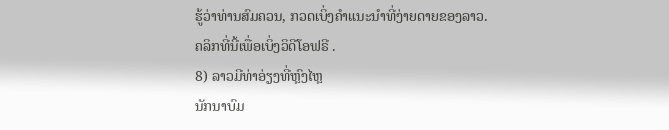ຮູ້ວ່າທ່ານສົມຄວນ, ກວດເບິ່ງຄໍາແນະນໍາທີ່ງ່າຍດາຍຂອງລາວ.
ຄລິກທີ່ນີ້ເພື່ອເບິ່ງວິດີໂອຟຣີ .
8) ລາວມີທ່າອ່ຽງທີ່ຫຼົງໄຫຼ
ນັກນາບົມ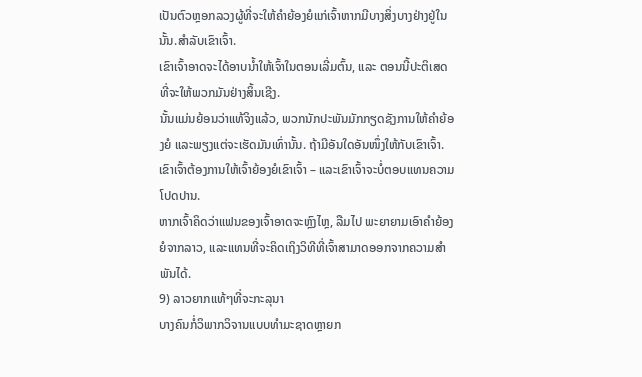ເປັນຕົວຫຼອກລວງຜູ້ທີ່ຈະໃຫ້ຄຳຍ້ອງຍໍແກ່ເຈົ້າຫາກມີບາງສິ່ງບາງຢ່າງຢູ່ໃນນັ້ນ.ສໍາລັບເຂົາເຈົ້າ.
ເຂົາເຈົ້າອາດຈະໄດ້ອາບນໍ້າໃຫ້ເຈົ້າໃນຕອນເລີ່ມຕົ້ນ, ແລະ ຕອນນີ້ປະຕິເສດທີ່ຈະໃຫ້ພວກມັນຢ່າງສິ້ນເຊີງ.
ນັ້ນແມ່ນຍ້ອນວ່າແທ້ຈິງແລ້ວ, ພວກນັກປະພັນມັກກຽດຊັງການໃຫ້ຄຳຍ້ອງຍໍ ແລະພຽງແຕ່ຈະເຮັດມັນເທົ່ານັ້ນ. ຖ້າມີອັນໃດອັນໜຶ່ງໃຫ້ກັບເຂົາເຈົ້າ.
ເຂົາເຈົ້າຕ້ອງການໃຫ້ເຈົ້າຍ້ອງຍໍເຂົາເຈົ້າ – ແລະເຂົາເຈົ້າຈະບໍ່ຕອບແທນຄວາມໂປດປານ.
ຫາກເຈົ້າຄິດວ່າແຟນຂອງເຈົ້າອາດຈະຫຼົງໄຫຼ, ລືມໄປ ພະຍາຍາມເອົາຄຳຍ້ອງຍໍຈາກລາວ, ແລະແທນທີ່ຈະຄິດເຖິງວິທີທີ່ເຈົ້າສາມາດອອກຈາກຄວາມສຳພັນໄດ້.
9) ລາວຍາກແທ້ໆທີ່ຈະກະລຸນາ
ບາງຄົນກໍ່ວິພາກວິຈານແບບທໍາມະຊາດຫຼາຍກ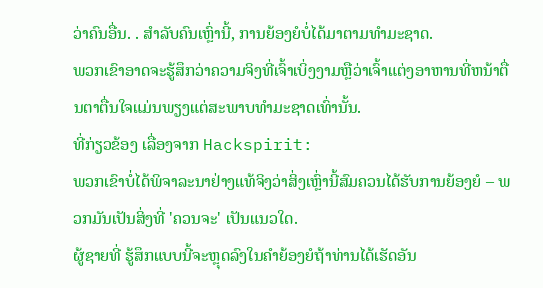ວ່າຄົນອື່ນ. . ສໍາລັບຄົນເຫຼົ່ານີ້, ການຍ້ອງຍໍບໍ່ໄດ້ມາຕາມທໍາມະຊາດ.
ພວກເຂົາອາດຈະຮູ້ສຶກວ່າຄວາມຈິງທີ່ເຈົ້າເບິ່ງງາມຫຼືວ່າເຈົ້າແຕ່ງອາຫານທີ່ຫນ້າຕື່ນຕາຕື່ນໃຈແມ່ນພຽງແຕ່ສະພາບທໍາມະຊາດເທົ່ານັ້ນ.
ທີ່ກ່ຽວຂ້ອງ ເລື່ອງຈາກ Hackspirit:
ພວກເຂົາບໍ່ໄດ້ພິຈາລະນາຢ່າງແທ້ຈິງວ່າສິ່ງເຫຼົ່ານີ້ສົມຄວນໄດ້ຮັບການຍ້ອງຍໍ – ພວກມັນເປັນສິ່ງທີ່ 'ຄວນຈະ' ເປັນແນວໃດ.
ຜູ້ຊາຍທີ່ ຮູ້ສຶກແບບນີ້ຈະຫຼຸດລົງໃນຄຳຍ້ອງຍໍຖ້າທ່ານໄດ້ເຮັດອັນ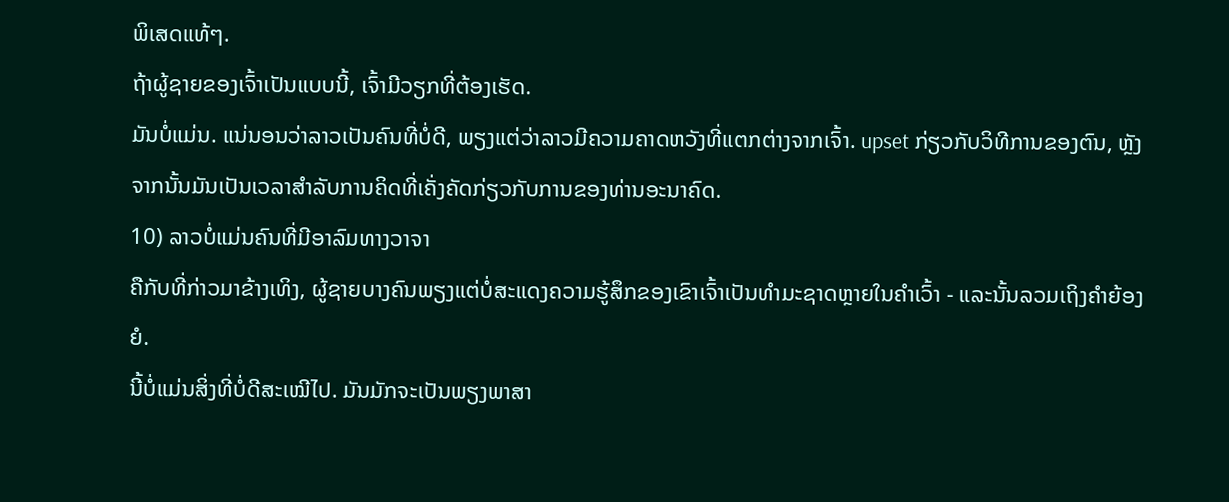ພິເສດແທ້ໆ.
ຖ້າຜູ້ຊາຍຂອງເຈົ້າເປັນແບບນີ້, ເຈົ້າມີວຽກທີ່ຕ້ອງເຮັດ.
ມັນບໍ່ແມ່ນ. ແນ່ນອນວ່າລາວເປັນຄົນທີ່ບໍ່ດີ, ພຽງແຕ່ວ່າລາວມີຄວາມຄາດຫວັງທີ່ແຕກຕ່າງຈາກເຈົ້າ. upset ກ່ຽວກັບວິທີການຂອງຕົນ, ຫຼັງຈາກນັ້ນມັນເປັນເວລາສໍາລັບການຄິດທີ່ເຄັ່ງຄັດກ່ຽວກັບການຂອງທ່ານອະນາຄົດ.
10) ລາວບໍ່ແມ່ນຄົນທີ່ມີອາລົມທາງວາຈາ
ຄືກັບທີ່ກ່າວມາຂ້າງເທິງ, ຜູ້ຊາຍບາງຄົນພຽງແຕ່ບໍ່ສະແດງຄວາມຮູ້ສຶກຂອງເຂົາເຈົ້າເປັນທໍາມະຊາດຫຼາຍໃນຄໍາເວົ້າ - ແລະນັ້ນລວມເຖິງຄໍາຍ້ອງຍໍ.
ນີ້ບໍ່ແມ່ນສິ່ງທີ່ບໍ່ດີສະເໝີໄປ. ມັນມັກຈະເປັນພຽງພາສາ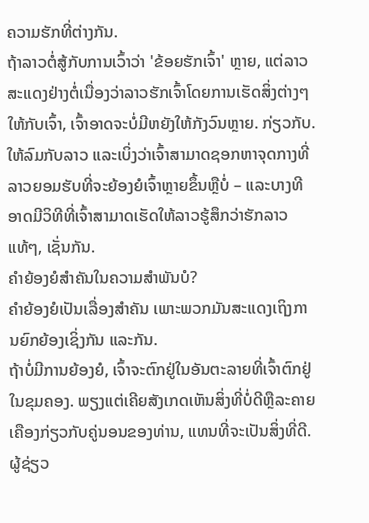ຄວາມຮັກທີ່ຕ່າງກັນ.
ຖ້າລາວຕໍ່ສູ້ກັບການເວົ້າວ່າ 'ຂ້ອຍຮັກເຈົ້າ' ຫຼາຍ, ແຕ່ລາວສະແດງຢ່າງຕໍ່ເນື່ອງວ່າລາວຮັກເຈົ້າໂດຍການເຮັດສິ່ງຕ່າງໆໃຫ້ກັບເຈົ້າ, ເຈົ້າອາດຈະບໍ່ມີຫຍັງໃຫ້ກັງວົນຫຼາຍ. ກ່ຽວກັບ.
ໃຫ້ລົມກັບລາວ ແລະເບິ່ງວ່າເຈົ້າສາມາດຊອກຫາຈຸດກາງທີ່ລາວຍອມຮັບທີ່ຈະຍ້ອງຍໍເຈົ້າຫຼາຍຂຶ້ນຫຼືບໍ່ – ແລະບາງທີອາດມີວິທີທີ່ເຈົ້າສາມາດເຮັດໃຫ້ລາວຮູ້ສຶກວ່າຮັກລາວແທ້ໆ, ເຊັ່ນກັນ.
ຄຳຍ້ອງຍໍສຳຄັນໃນຄວາມສຳພັນບໍ?
ຄຳຍ້ອງຍໍເປັນເລື່ອງສຳຄັນ ເພາະພວກມັນສະແດງເຖິງການຍົກຍ້ອງເຊິ່ງກັນ ແລະກັນ.
ຖ້າບໍ່ມີການຍ້ອງຍໍ, ເຈົ້າຈະຕົກຢູ່ໃນອັນຕະລາຍທີ່ເຈົ້າຕົກຢູ່ໃນຂຸມຄອງ. ພຽງແຕ່ເຄີຍສັງເກດເຫັນສິ່ງທີ່ບໍ່ດີຫຼືລະຄາຍເຄືອງກ່ຽວກັບຄູ່ນອນຂອງທ່ານ, ແທນທີ່ຈະເປັນສິ່ງທີ່ດີ.
ຜູ້ຊ່ຽວ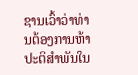ຊານເວົ້າວ່າທ່ານຕ້ອງການຫ້າປະຕິສໍາພັນໃນ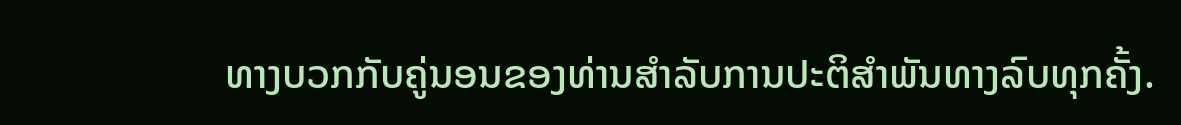ທາງບວກກັບຄູ່ນອນຂອງທ່ານສໍາລັບການປະຕິສໍາພັນທາງລົບທຸກຄັ້ງ.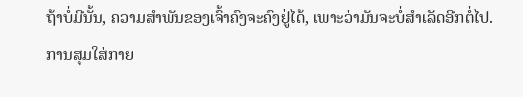ຖ້າບໍ່ມີນັ້ນ, ຄວາມສໍາພັນຂອງເຈົ້າຄົງຈະຄົງຢູ່ໄດ້, ເພາະວ່າມັນຈະບໍ່ສຳເລັດອີກຕໍ່ໄປ.
ການສຸມໃສ່ກາຍ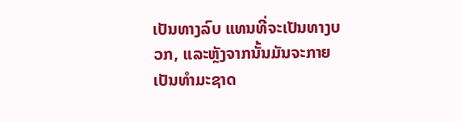ເປັນທາງລົບ ແທນທີ່ຈະເປັນທາງບວກ, ແລະຫຼັງຈາກນັ້ນມັນຈະກາຍເປັນທໍາມະຊາດ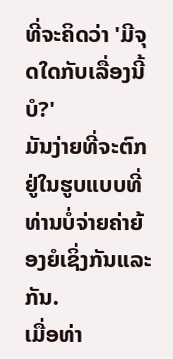ທີ່ຈະຄິດວ່າ 'ມີຈຸດໃດກັບເລື່ອງນີ້ບໍ?'
ມັນງ່າຍທີ່ຈະຕົກຢູ່ໃນຮູບແບບທີ່ທ່ານບໍ່ຈ່າຍຄ່າຍ້ອງຍໍເຊິ່ງກັນແລະກັນ.
ເມື່ອທ່າ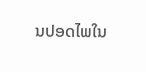ນປອດໄພໃນ